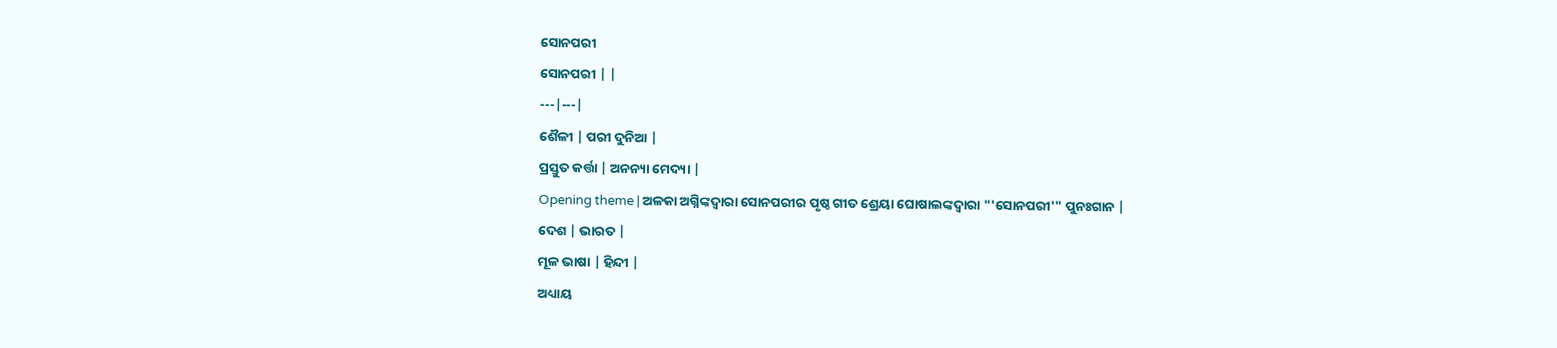ସୋନପରୀ
ସୋନପରୀ | |
---|---|
ଶୈଳୀ | ପରୀ ଦୁନିଆ |
ପ୍ରସ୍ତୁତ କର୍ତ୍ତା | ଅନନ୍ୟା ମେଦ୍ୟା |
Opening theme | ଅଳକା ଅଗ୍ନିଙ୍କଦ୍ୱାରା ସୋନପରୀର ପୃଷ୍ଠ ଗୀତ ଶ୍ରେୟା ଘୋଷାଲଙ୍କଦ୍ୱାରା "'ସୋନପରୀ'" ପୁନଃଗାନ |
ଦେଶ | ଭାରତ |
ମୂଳ ଭାଷା | ହିନ୍ଦୀ |
ଅଧ୍ୟାୟ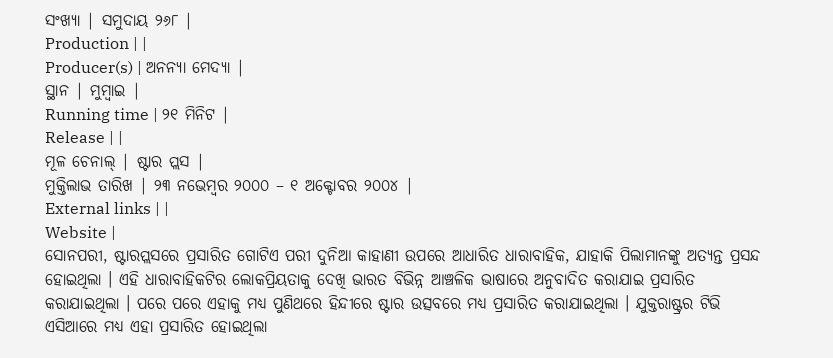ସଂଖ୍ୟା | ସମୁଦାୟ ୨୬୮ |
Production | |
Producer(s) | ଅନନ୍ୟା ମେଦ୍ୟା |
ସ୍ଥାନ | ମୁମ୍ବାଇ |
Running time | ୨୧ ମିନିଟ |
Release | |
ମୂଳ ଚେନାଲ୍ | ଷ୍ଟାର ପ୍ଲସ |
ମୁକ୍ତିଲାଭ ତାରିଖ | ୨୩ ନଭେମ୍ବର ୨୦୦୦ – ୧ ଅକ୍ଟୋବର ୨୦୦୪ |
External links | |
Website |
ସୋନପରୀ, ଷ୍ଟାରପ୍ଲସରେ ପ୍ରସାରିତ ଗୋଟିଏ ପରୀ ଦୁନିଆ କାହାଣୀ ଉପରେ ଆଧାରିତ ଧାରାବାହିକ, ଯାହାକି ପିଲାମାନଙ୍କୁ ଅତ୍ୟନ୍ତ ପ୍ରସନ୍ଦ ହୋଇଥିଲା । ଏହି ଧାରାବାହିକଟିର ଲୋକପ୍ରିୟତାକୁ ଦେଖି ଭାରତ ବିଭିନ୍ନ ଆଞ୍ଚଳିକ ଭାଷାରେ ଅନୁବାଦିତ କରାଯାଇ ପ୍ରସାରିତ କରାଯାଇଥିଲା । ପରେ ପରେ ଏହାକୁ ମଧ୍ୟ ପୁଣିଥରେ ହିନ୍ଦୀରେ ଷ୍ଟାର ଉତ୍ସବରେ ମଧ୍ୟ ପ୍ରସାରିତ କରାଯାଇଥିଲା । ଯୁକ୍ତରାଷ୍ଟ୍ରର ଟିଭି ଏସିଆରେ ମଧ୍ୟ ଏହା ପ୍ରସାରିତ ହୋଇଥିଲା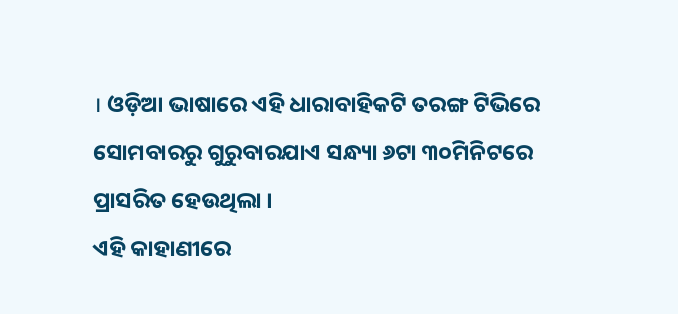। ଓଡ଼ିଆ ଭାଷାରେ ଏହି ଧାରାବାହିକଟି ତରଙ୍ଗ ଟିଭିରେ ସୋମବାରରୁ ଗୁରୁବାରଯାଏ ସନ୍ଧ୍ୟା ୬ଟା ୩୦ମିନିଟରେ ପ୍ରାସରିତ ହେଉଥିଲା ।
ଏହି କାହାଣୀରେ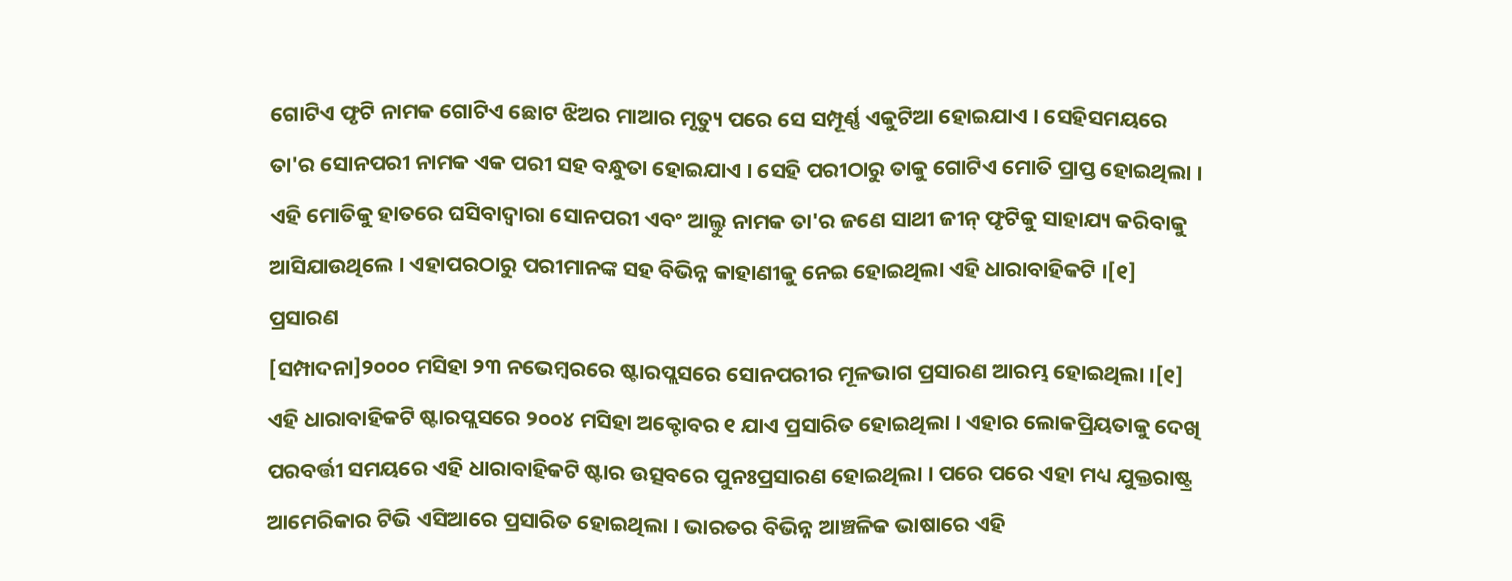ଗୋଟିଏ ଫୃଟି ନାମକ ଗୋଟିଏ ଛୋଟ ଝିଅର ମାଆର ମୃତ୍ୟୁ ପରେ ସେ ସମ୍ପୂର୍ଣ୍ଣ ଏକୁଟିଆ ହୋଇଯାଏ । ସେହିସମୟରେ ତା'ର ସୋନପରୀ ନାମକ ଏକ ପରୀ ସହ ବନ୍ଧୁତା ହୋଇଯାଏ । ସେହି ପରୀଠାରୁ ତାକୁ ଗୋଟିଏ ମୋତି ପ୍ରାପ୍ତ ହୋଇଥିଲା । ଏହି ମୋତିକୁ ହାତରେ ଘସିବାଦ୍ୱାରା ସୋନପରୀ ଏବଂ ଆଲ୍ତୁ ନାମକ ତା'ର ଜଣେ ସାଥୀ ଜୀନ୍ ଫୃଟିକୁ ସାହାଯ୍ୟ କରିବାକୁ ଆସିଯାଉଥିଲେ । ଏହାପରଠାରୁ ପରୀମାନଙ୍କ ସହ ବିଭିନ୍ନ କାହାଣୀକୁ ନେଇ ହୋଇଥିଲା ଏହି ଧାରାବାହିକଟି ।[୧]
ପ୍ରସାରଣ
[ସମ୍ପାଦନା]୨୦୦୦ ମସିହା ୨୩ ନଭେମ୍ବରରେ ଷ୍ଟାରପ୍ଲସରେ ସୋନପରୀର ମୂଳଭାଗ ପ୍ରସାରଣ ଆରମ୍ଭ ହୋଇଥିଲା ।[୧] ଏହି ଧାରାବାହିକଟି ଷ୍ଟାରପ୍ଲସରେ ୨୦୦୪ ମସିହା ଅକ୍ଟୋବର ୧ ଯାଏ ପ୍ରସାରିତ ହୋଇଥିଲା । ଏହାର ଲୋକପ୍ରିୟତାକୁ ଦେଖି ପରବର୍ତ୍ତୀ ସମୟରେ ଏହି ଧାରାବାହିକଟି ଷ୍ଟାର ଉତ୍ସବରେ ପୁନଃପ୍ରସାରଣ ହୋଇଥିଲା । ପରେ ପରେ ଏହା ମଧ୍ୟ ଯୁକ୍ତରାଷ୍ଟ୍ର ଆମେରିକାର ଟିଭି ଏସିଆରେ ପ୍ରସାରିତ ହୋଇଥିଲା । ଭାରତର ବିଭିନ୍ନ ଆଞ୍ଚଳିକ ଭାଷାରେ ଏହି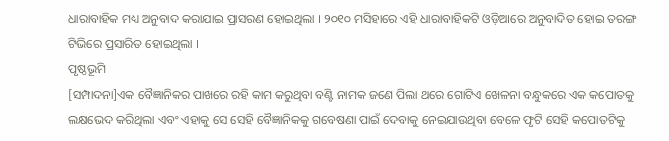ଧାରାବାହିକ ମଧ୍ୟ ଅନୁବାଦ କରାଯାଇ ପ୍ରାସରଣ ହୋଇଥିଲା । ୨୦୧୦ ମସିହାରେ ଏହି ଧାରାବାହିକଟି ଓଡ଼ିଆରେ ଅନୁବାଦିତ ହୋଇ ତରଙ୍ଗ ଟିଭିରେ ପ୍ରସାରିତ ହୋଇଥିଲା ।
ପୃଷ୍ଠଭୂମି
[ସମ୍ପାଦନା]ଏକ ବୈଜ୍ଞାନିକର ପାଖରେ ରହି କାମ କରୁଥିବା ବଣ୍ଟି ନାମକ ଜଣେ ପିଲା ଥରେ ଗୋଟିଏ ଖେଳନା ବନ୍ଧୁକରେ ଏକ କପୋତକୁ ଲକ୍ଷଭେଦ କରିଥିଲା ଏବଂ ଏହାକୁ ସେ ସେହି ବୈଜ୍ଞାନିକକୁ ଗବେଷଣା ପାଇଁ ଦେବାକୁ ନେଇଯାଉଥିବା ବେଳେ ଫୃଟି ସେହି କପୋତଟିକୁ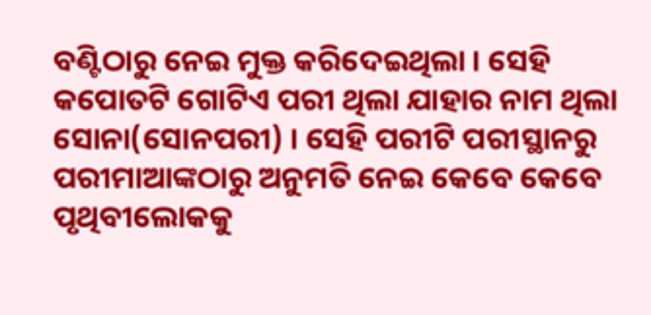ବଣ୍ଟିଠାରୁ ନେଇ ମୁକ୍ତ କରିଦେଇଥିଲା । ସେହି କପୋତଟି ଗୋଟିଏ ପରୀ ଥିଲା ଯାହାର ନାମ ଥିଲା ସୋନା(ସୋନପରୀ) । ସେହି ପରୀଟି ପରୀସ୍ଥାନରୁ ପରୀମାଆଙ୍କଠାରୁ ଅନୁମତି ନେଇ କେବେ କେବେ ପୃଥିବୀଲୋକକୁ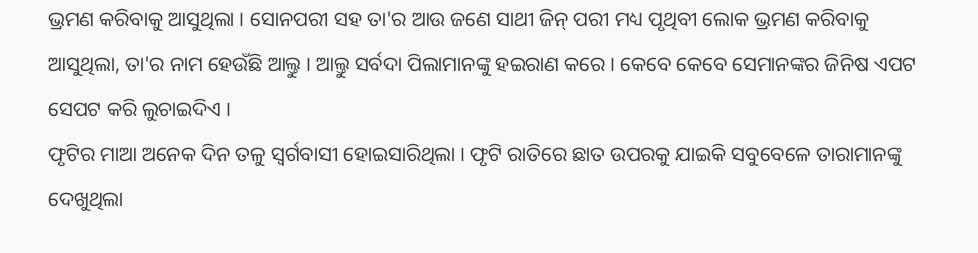ଭ୍ରମଣ କରିବାକୁ ଆସୁଥିଲା । ସୋନପରୀ ସହ ତା'ର ଆଉ ଜଣେ ସାଥୀ ଜିନ୍ ପରୀ ମଧ୍ୟ ପୃଥିବୀ ଲୋକ ଭ୍ରମଣ କରିବାକୁ ଆସୁଥିଲା, ତା'ର ନାମ ହେଉଁଛି ଆଲ୍ତୁ । ଆଲ୍ତୁ ସର୍ବଦା ପିଲାମାନଙ୍କୁ ହଇରାଣ କରେ । କେବେ କେବେ ସେମାନଙ୍କର ଜିନିଷ ଏପଟ ସେପଟ କରି ଲୁଚାଇଦିଏ ।
ଫୃଟିର ମାଆ ଅନେକ ଦିନ ତଳୁ ସ୍ୱର୍ଗବାସୀ ହୋଇସାରିଥିଲା । ଫୃଟି ରାତିରେ ଛାତ ଉପରକୁ ଯାଇକି ସବୁବେଳେ ତାରାମାନଙ୍କୁ ଦେଖୁଥିଲା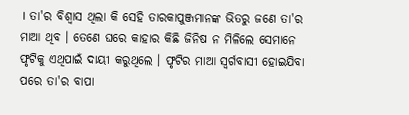। ତା'ର ବିଶ୍ୱାସ ଥିଲା କି ସେହି ତାରକାପୁଞ୍ଜମାନଙ୍କ ଭିତରୁ ଜଣେ ତା'ର ମାଆ ଥିବ । ତେଣେ ଘରେ କାହାର କିଛି ଜିନିଷ ନ ମିଳିଲେ ସେମାନେ ଫୃଟିକୁ ଏଥିପାଇଁ ଦାୟୀ କରୁଥିଲେ । ଫୃଟିର ମାଆ ସ୍ୱର୍ଗବାସୀ ହୋଇଯିବା ପରେ ତା'ର ବାପା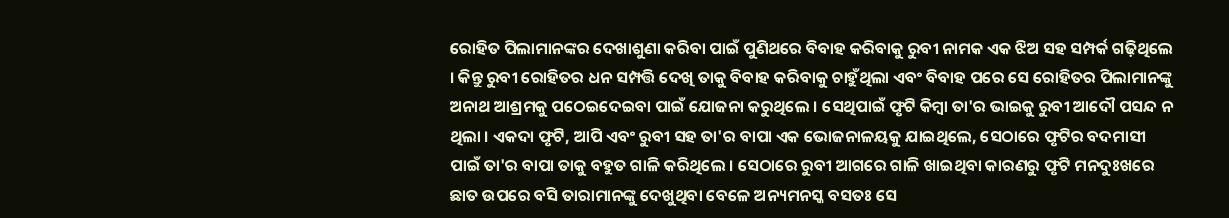ରୋହିତ ପିଲାମାନଙ୍କର ଦେଖାଶୁଣା କରିବା ପାଇଁ ପୁଣିଥରେ ବିବାହ କରିବାକୁ ରୁବୀ ନାମକ ଏକ ଝିଅ ସହ ସମ୍ପର୍କ ଗଢ଼ିଥିଲେ । କିନ୍ତୁ ରୁବୀ ରୋହିତର ଧନ ସମ୍ପତ୍ତି ଦେଖି ତାକୁ ବିବାହ କରିବାକୁ ଚାହୁଁଥିଲା ଏବଂ ବିବାହ ପରେ ସେ ରୋହିତର ପିଲାମାନଙ୍କୁ ଅନାଥ ଆଶ୍ରମକୁ ପଠେଇଦେଇବା ପାଇଁ ଯୋଜନା କରୁଥିଲେ । ସେଥିପାଇଁ ଫୃଟି କିମ୍ବା ତା'ର ଭାଇକୁ ରୁବୀ ଆଦୌ ପସନ୍ଦ ନ ଥିଲା । ଏକଦା ଫୃଟି, ଆପି ଏବଂ ରୁବୀ ସହ ତା'ର ବାପା ଏକ ଭୋଜନାଳୟକୁ ଯାଇଥିଲେ, ସେଠାରେ ଫୃଟିର ବଦମାସୀ ପାଇଁ ତା'ର ବାପା ତାକୁ ବହୁତ ଗାଳି କରିଥିଲେ । ସେଠାରେ ରୁବୀ ଆଗରେ ଗାଳି ଖାଇଥିବା କାରଣରୁ ଫୃଟି ମନଦୁଃଖରେ ଛାତ ଉପରେ ବସି ତାରାମାନଙ୍କୁ ଦେଖୁଥିବା ବେଳେ ଅନ୍ୟମନସ୍କ ବସତଃ ସେ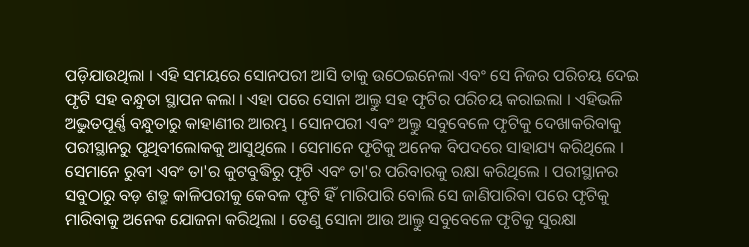ପଡ଼ିଯାଉଥିଲା । ଏହି ସମୟରେ ସୋନପରୀ ଆସି ତାକୁ ଉଠେଇନେଲା ଏବଂ ସେ ନିଜର ପରିଚୟ ଦେଇ ଫୃଟି ସହ ବନ୍ଧୁତା ସ୍ଥାପନ କଲା । ଏହା ପରେ ସୋନା ଆଲ୍ତୁ ସହ ଫୃଟିର ପରିଚୟ କରାଇଲା । ଏହିଭଳି ଅଦ୍ଭୁତପୂର୍ଣ୍ଣ ବନ୍ଧୁତାରୁ କାହାଣୀର ଆରମ୍ଭ । ସୋନପରୀ ଏବଂ ଅଲ୍ତୁ ସବୁବେଳେ ଫୃଟିକୁ ଦେଖାକରିବାକୁ ପରୀସ୍ଥାନରୁ ପୃଥିବୀଲୋକକୁ ଆସୁଥିଲେ । ସେମାନେ ଫୃଟିକୁ ଅନେକ ବିପଦରେ ସାହାଯ୍ୟ କରିଥିଲେ । ସେମାନେ ରୁବୀ ଏବଂ ତା'ର କୁଟବୁଦ୍ଧିରୁ ଫୃଟି ଏବଂ ତା'ର ପରିବାରକୁ ରକ୍ଷା କରିଥିଲେ । ପରୀସ୍ଥାନର ସବୁଠାରୁ ବଡ଼ ଶତ୍ରୁ କାଳିପରୀକୁ କେବଳ ଫୃଟି ହିଁ ମାରିପାରି ବୋଲି ସେ ଜାଣିପାରିବା ପରେ ଫୃଟିକୁ ମାରିବାକୁ ଅନେକ ଯୋଜନା କରିଥିଲା । ତେଣୁ ସୋନା ଆଉ ଆଲ୍ତୁ ସବୁବେଳେ ଫୃଟିକୁ ସୁରକ୍ଷା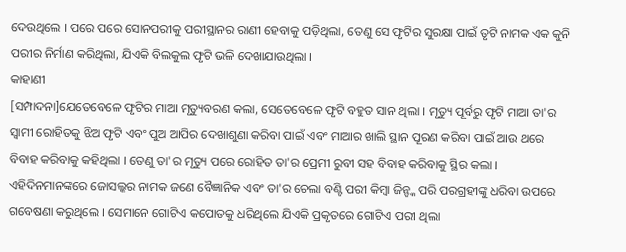ଦେଉଥିଲେ । ପରେ ପରେ ସୋନପରୀକୁ ପରୀସ୍ଥାନର ରାଣୀ ହେବାକୁ ପଡ଼ିଥିଲା, ତେଣୁ ସେ ଫୃଟିର ସୁରକ୍ଷା ପାଇଁ ତୃଟି ନାମକ ଏକ କୁନି ପରୀର ନିର୍ମାଣ କରିଥିଲା, ଯିଏକି ବିଲକୁଲ ଫୃଟି ଭଳି ଦେଖାଯାଉଥିଲା ।
କାହାଣୀ
[ସମ୍ପାଦନା]ଯେତେବେଳେ ଫୃଟିର ମାଆ ମୃତ୍ୟୁବରଣ କଲା, ସେତେବେଳେ ଫୃଟି ବହୁତ ସାନ ଥିଲା । ମୃତ୍ୟୁ ପୂର୍ବରୁ ଫୃଟି ମାଆ ତା'ର ସ୍ୱାମୀ ରୋହିତକୁ ଝିଅ ଫୃଟି ଏବଂ ପୁଅ ଆପିର ଦେଖାଶୁଣା କରିବା ପାଇଁ ଏବଂ ମାଆର ଖାଲି ସ୍ଥାନ ପୂରଣ କରିବା ପାଇଁ ଆଉ ଥରେ ବିବାହ କରିବାକୁ କହିଥିଲା । ତେଣୁ ତା'ର ମୃତ୍ୟୁ ପରେ ରୋହିତ ତା'ର ପ୍ରେମୀ ରୁବୀ ସହ ବିବାହ କରିବାକୁ ସ୍ଥିର କଲା । ଏହିଦିନମାନଙ୍କରେ ଜୋସଲ୍କର ନାମକ ଜଣେ ବୈଜ୍ଞାନିକ ଏବଂ ତା'ର ଚେଲା ବଣ୍ଟି ପରୀ କିମ୍ବା ଜିନ୍ଙ୍କ ପରି ପରଗ୍ରହୀଙ୍କୁ ଧରିବା ଉପରେ ଗବେଷଣା କରୁଥିଲେ । ସେମାନେ ଗୋଟିଏ କପୋତକୁ ଧରିଥିଲେ ଯିଏକି ପ୍ରକୃତରେ ଗୋଟିଏ ପରୀ ଥିଲା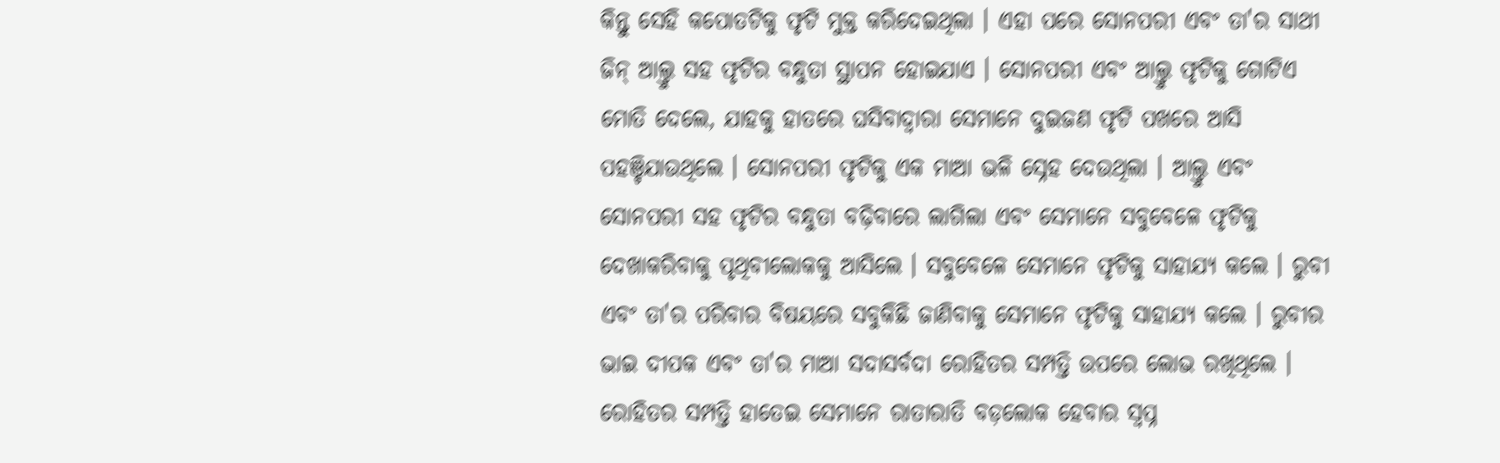କିନ୍ତୁ ସେହି କପୋତଟିକୁ ଫୃଟି ମୁକ୍ତ କରିଦେଇଥିଲା । ଏହା ପରେ ସୋନପରୀ ଏବଂ ତା'ର ସାଥୀ ଜିନ୍ ଆଲ୍ତୁ ସହ ଫୃଟିର ବନ୍ଧୁତା ସ୍ଥାପନ ହୋଇଯାଏ । ସୋନପରୀ ଏବଂ ଆଲ୍ତୁ ଫୃଟିକୁ ଗୋଟିଏ ମୋତି ଦେଲେ, ଯାହକୁ ହାତରେ ଘସିବାଦ୍ୱାରା ସେମାନେ ଦୁଇଜଣ ଫୃଟି ପଖରେ ଆସି ପହଞ୍ଚିଯାଉଥିଲେ । ସୋନପରୀ ଫୃଟିକୁ ଏକ ମାଆ ଭଳି ସ୍ନେହ ଦେଉଥିଲା । ଆଲ୍ତୁ ଏବଂ ସୋନପରୀ ସହ ଫୃଟିର ବନ୍ଧୁତା ବଢ଼ିବାରେ ଲାଗିଲା ଏବଂ ସେମାନେ ସବୁବେଳେ ଫୃଟିକୁ ଦେଖାକରିବାକୁ ପୃଥିବୀଲୋକକୁ ଆସିଲେ । ସବୁବେଳେ ସେମାନେ ଫୃଟିକୁ ସାହାଯ୍ୟ କଲେ । ରୁବୀ ଏବଂ ତା'ର ପରିବାର ବିଷୟରେ ସବୁକିଛି ଜାଣିବାକୁ ସେମାନେ ଫୃଟିକୁ ସାହାଯ୍ୟ କଲେ । ରୁବୀର ଭାଇ ଦୀପକ ଏବଂ ତା'ର ମାଆ ସଦାସର୍ବଦା ରୋହିତର ସମ୍ପତ୍ତି ଉପରେ ଲୋଭ ରଖିଥିଲେ । ରୋହିତର ସମ୍ପତ୍ତି ହାତେଇ ସେମାନେ ରାତାରାତି ବଡ଼ଲୋକ ହେବାର ସ୍ୱପ୍ନ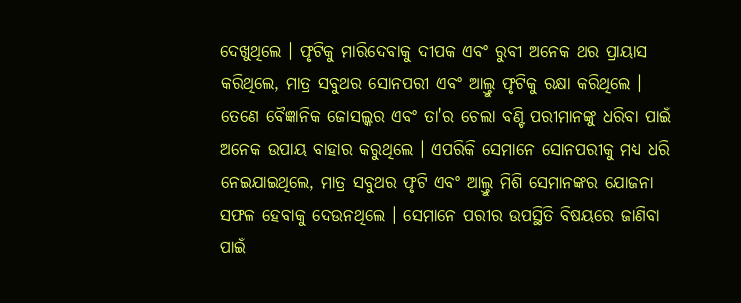ଦେଖୁଥିଲେ । ଫୃଟିକୁ ମାରିଦେବାକୁ ଦୀପକ ଏବଂ ରୁବୀ ଅନେକ ଥର ପ୍ରାୟାସ କରିଥିଲେ, ମାତ୍ର ସବୁଥର ସୋନପରୀ ଏବଂ ଆଲ୍ତୁ ଫୃଟିକୁ ରକ୍ଷା କରିଥିଲେ ।
ତେଣେ ବୈଜ୍ଞାନିକ ଜୋସଲ୍କର ଏବଂ ତା'ର ଚେଲା ବଣ୍ଟି ପରୀମାନଙ୍କୁ ଧରିବା ପାଇଁ ଅନେକ ଉପାୟ ବାହାର କରୁଥିଲେ । ଏପରିକି ସେମାନେ ସୋନପରୀକୁ ମଧ୍ୟ ଧରି ନେଇଯାଇଥିଲେ, ମାତ୍ର ସବୁଥର ଫୃଟି ଏବଂ ଆଲ୍ତୁ ମିଶି ସେମାନଙ୍କର ଯୋଜନା ସଫଳ ହେବାକୁ ଦେଉନଥିଲେ । ସେମାନେ ପରୀର ଉପସ୍ଥିତି ବିଷୟରେ ଜାଣିବା ପାଇଁ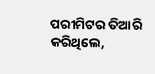ପରୀମିଟର ତିଆରି କରିଥିଲେ,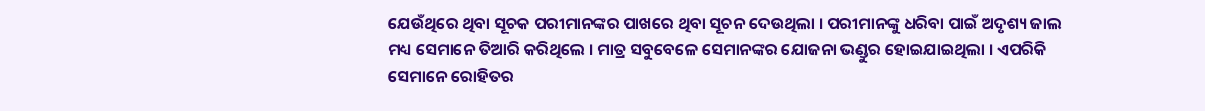ଯେଉଁଥିରେ ଥିବା ସୂଚକ ପରୀମାନଙ୍କର ପାଖରେ ଥିବା ସୂଚନ ଦେଉଥିଲା । ପରୀମାନଙ୍କୁ ଧରିବା ପାଇଁ ଅଦୃଶ୍ୟ ଜାଲ ମଧ୍ୟ ସେମାନେ ତିଆରି କରିଥିଲେ । ମାତ୍ର ସବୁବେଳେ ସେମାନଙ୍କର ଯୋଜନା ଭଣ୍ଡୁର ହୋଇଯାଇଥିଲା । ଏପରିକି ସେମାନେ ରୋହିତର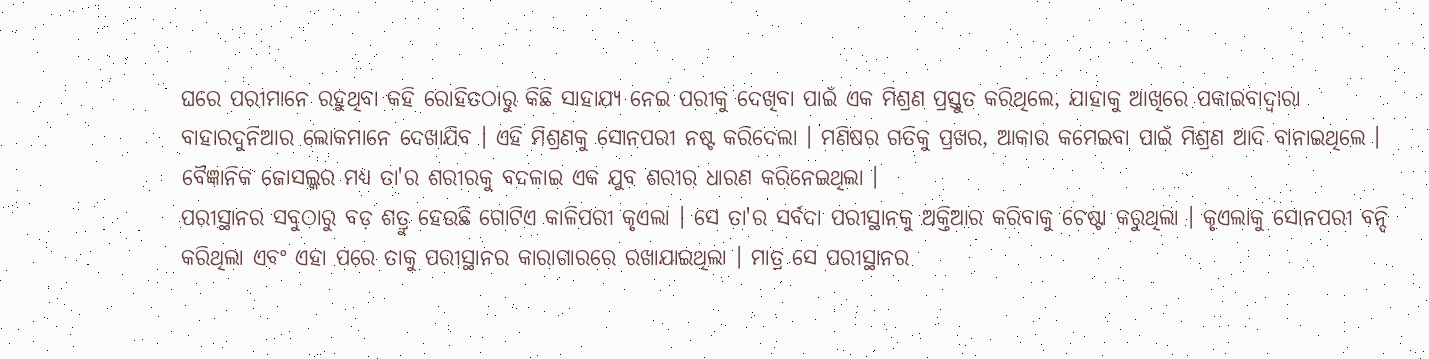ଘରେ ପରୀମାନେ ରହୁଥିବା କହି ରୋହିତଠାରୁ କିଛି ସାହାଯ୍ୟ ନେଇ ପରୀକୁ ଦେଖିବା ପାଇଁ ଏକ ମିଶ୍ରଣ ପ୍ରସ୍ତୁତ କରିଥିଲେ, ଯାହାକୁ ଆଖିରେ ପକାଇବାଦ୍ୱାରା ବାହାରଦୁନିଆର ଲୋକମାନେ ଦେଖାଯିବ । ଏହି ମିଶ୍ରଣକୁ ସୋନପରୀ ନଷ୍ଟ କରିଦେଲା । ମଣିଷର ଗତିକୁ ପ୍ରଖର, ଆକାର କମେଇବା ପାଇଁ ମିଶ୍ରଣ ଆଦି ବାନାଇଥିଲେ । ବୈଜ୍ଞାନିକ ଜୋସଲ୍କର ମଧ୍ୟ ତା'ର ଶରୀରକୁ ବଦଳାଇ ଏକ ଯୁବ ଶରୀର ଧାରଣ କରିନେଇଥିଲା ।
ପରୀସ୍ଥାନର ସବୁଠାରୁ ବଡ଼ ଶତ୍ରୁ ହେଉଛି ଗୋଟିଏ କାଳିପରୀ କୃଏଲା । ସେ ତା'ର ସର୍ବଦା ପରୀସ୍ଥାନକୁ ଅକ୍ତିଆର କରିବାକୁ ଚେଷ୍ଟା କରୁଥିଲା । କୃଏଲାକୁ ସୋନପରୀ ବନ୍ଦି କରିଥିଲା ଏବଂ ଏହା ପରେ ତାକୁ ପରୀସ୍ଥାନର କାରାଗାରରେ ରଖାଯାଇଥିଲା । ମାତ୍ର ସେ ପରୀସ୍ଥାନର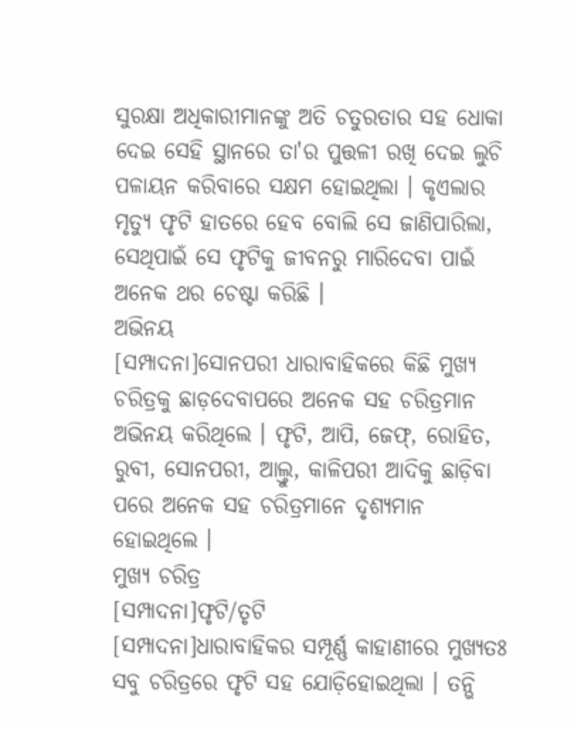ସୁରକ୍ଷା ଅଧିକାରୀମାନଙ୍କୁ ଅତି ଚତୁରତାର ସହ ଧୋକା ଦେଇ ସେହି ସ୍ଥାନରେ ତା'ର ପୁତ୍ତଳୀ ରଖି ଦେଇ ଲୁଚି ପଳାୟନ କରିବାରେ ସକ୍ଷମ ହୋଇଥିଲା । କୃଏଲାର ମୃତ୍ୟୁ ଫୃଟି ହାତରେ ହେବ ବୋଲି ସେ ଜାଣିପାରିଲା, ସେଥିପାଇଁ ସେ ଫୃଟିକୁ ଜୀବନରୁ ମାରିଦେବା ପାଇଁ ଅନେକ ଥର ଚେଷ୍ଟା କରିଛି ।
ଅଭିନୟ
[ସମ୍ପାଦନା]ସୋନପରୀ ଧାରାବାହିକରେ କିଛି ମୁଖ୍ୟ ଚରିତ୍ରକୁ ଛାଡ଼ଦେବାପରେ ଅନେକ ସହ ଚରିତ୍ରମାନ ଅଭିନୟ କରିଥିଲେ । ଫୃଟି, ଆପି, ଜେଫ୍, ରୋହିତ, ରୁବୀ, ସୋନପରୀ, ଆଲ୍ତୁ, କାଳିପରୀ ଆଦିକୁ ଛାଡ଼ିବା ପରେ ଅନେକ ସହ ଚରିତ୍ରମାନେ ଦୃଶ୍ୟମାନ ହୋଇଥିଲେ ।
ମୁଖ୍ୟ ଚରିତ୍ର
[ସମ୍ପାଦନା]ଫୃଟି/ତୃଟି
[ସମ୍ପାଦନା]ଧାରାବାହିକର ସମ୍ପୂର୍ଣ୍ଣ କାହାଣୀରେ ମୁଖ୍ୟତଃ ସବୁ ଚରିତ୍ରରେ ଫୃଟି ସହ ଯୋଡ଼ିହୋଇଥିଲା । ତନ୍ଭି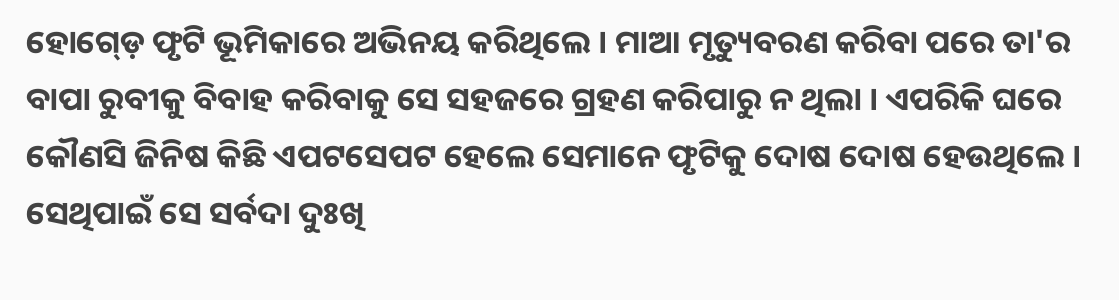ହୋଗ୍ଡ଼େ ଫୃଟି ଭୂମିକାରେ ଅଭିନୟ କରିଥିଲେ । ମାଆ ମୃତ୍ୟୁବରଣ କରିବା ପରେ ତା'ର ବାପା ରୁବୀକୁ ବିବାହ କରିବାକୁ ସେ ସହଜରେ ଗ୍ରହଣ କରିପାରୁ ନ ଥିଲା । ଏପରିକି ଘରେ କୌଣସି ଜିନିଷ କିଛି ଏପଟସେପଟ ହେଲେ ସେମାନେ ଫୃଟିକୁ ଦୋଷ ଦୋଷ ହେଉଥିଲେ । ସେଥିପାଇଁ ସେ ସର୍ବଦା ଦୁଃଖି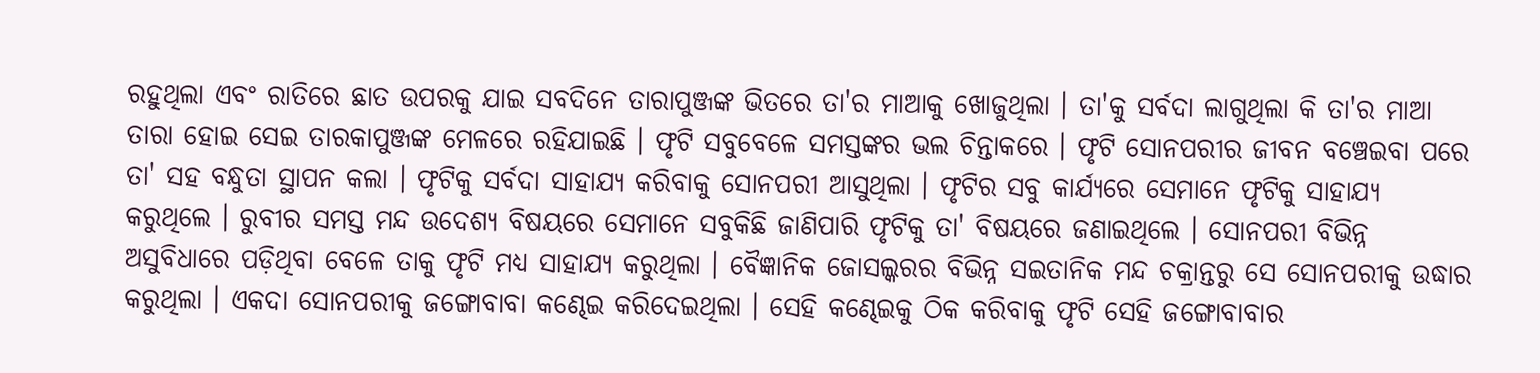ରହୁଥିଲା ଏବଂ ରାତିରେ ଛାତ ଉପରକୁ ଯାଇ ସବଦିନେ ତାରାପୁଞ୍ଜଙ୍କ ଭିତରେ ତା'ର ମାଆକୁ ଖୋଜୁଥିଲା । ତା'କୁ ସର୍ବଦା ଲାଗୁଥିଲା କି ତା'ର ମାଆ ତାରା ହୋଇ ସେଇ ତାରକାପୁଞ୍ଜଙ୍କ ମେଳରେ ରହିଯାଇଛି । ଫୃଟି ସବୁବେଳେ ସମସ୍ତଙ୍କର ଭଲ ଚିନ୍ତାକରେ । ଫୃଟି ସୋନପରୀର ଜୀବନ ବଞ୍ଚେଇବା ପରେ ତା' ସହ ବନ୍ଧୁତା ସ୍ଥାପନ କଲା । ଫୃଟିକୁ ସର୍ବଦା ସାହାଯ୍ୟ କରିବାକୁ ସୋନପରୀ ଆସୁଥିଲା । ଫୃଟିର ସବୁ କାର୍ଯ୍ୟରେ ସେମାନେ ଫୃଟିକୁ ସାହାଯ୍ୟ କରୁଥିଲେ । ରୁବୀର ସମସ୍ତ ମନ୍ଦ ଉଦେଶ୍ୟ ବିଷୟରେ ସେମାନେ ସବୁକିଛି ଜାଣିପାରି ଫୃଟିକୁ ତା' ବିଷୟରେ ଜଣାଇଥିଲେ । ସୋନପରୀ ବିଭିନ୍ନ ଅସୁବିଧାରେ ପଡ଼ିଥିବା ବେଳେ ତାକୁ ଫୃଟି ମଧ୍ୟ ସାହାଯ୍ୟ କରୁଥିଲା । ବୈଜ୍ଞାନିକ ଜୋସଲ୍କରର ବିଭିନ୍ନ ସଇତାନିକ ମନ୍ଦ ଚକ୍ରାନ୍ତରୁ ସେ ସୋନପରୀକୁ ଉଦ୍ଧାର କରୁଥିଲା । ଏକଦା ସୋନପରୀକୁ ଜଙ୍ଗୋବାବା କଣ୍ଢେଇ କରିଦେଇଥିଲା । ସେହି କଣ୍ଢେଇକୁ ଠିକ କରିବାକୁ ଫୃଟି ସେହି ଜଙ୍ଗୋବାବାର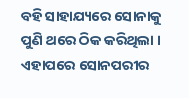ବହି ସାହାଯ୍ୟରେ ସୋନାକୁ ପୁଣି ଥରେ ଠିକ କରିଥିଲା । ଏହାପରେ ସୋନପରୀର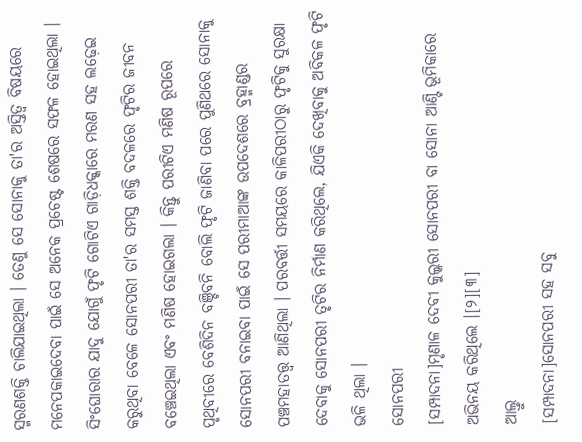ସ୍ମରଣଶକ୍ତି ଚାଲିଯାଇଥିଲା । ତେଣୁ ସେ ସୋନାକୁ ତା'ର ଅସ୍ତିତ୍ୱ ବିଷୟରେ ମନେପକାଇଦେବା ପାଇଁ ସେ ଅନେକ ପ୍ରଚେଷ୍ଟ ଶେଷରେ ସଫଳ ହୋଇଥିଲା ।
ସିଂଘୋରାର ଯାଦୁ ଯୋଗୁଁ ଫୃଟି ଗୋଟିଏ ଗାଡ଼ିଧକ୍କାରେ ମରଣ ସହ ଲଢ଼େଇ କରୁଥିବା ବେଳେ ସୋନପରୀ ତା'ର ସମସ୍ତ ଶକ୍ତି ବଦଳରେ ଫୃଟିର ଜୀବନ ବଞ୍ଚେଇଥିଲା ଏବଂ ମଣିଷ ହୋଇଗଲା । କିନ୍ତୁ ପରୀଟିଏ ମଣିଷ ରୂପରେ ପୃଥିବୀରେ ବେଶିଦିନ ବଞ୍ଚିବନି ବୋଲି ଫୃଟି ଜାଣିବା ପରେ ପୁଣିଥରେ ସୋନାକୁ ସୋନପରୀ ବନାଇବା ପାଇଁ ସେ ପରୀମାଆଙ୍କ ଉପଦେଶରେ ବ୍ରହ୍ମାଣ୍ଡର ପଞ୍ଚମହାତତ୍ତ୍ୱ ଆଣିଥିଲା । ପରବର୍ତ୍ତୀ ସମୟରେ କାଳିପରୀଠାରୁ ଫୃଟିକୁ ସୁରକ୍ଷା ଦେବାକୁ ସୋନପରୀ ତୃଟିର ନିର୍ମାଣ କରିଥିଲେ, ଯିଏକି ଦେଖିବାକୁ ଅବିକଳ ଫୃଟି ଭଳି ଥିଲା ।
ସୋନପରୀ
[ସମ୍ପାଦନା]ମୃଣାଳ ଦେବୀ କୁଲ୍କରୀ ସୋନପରୀ ବା ସୋନା ଆଣ୍ଟି ଭୂମିକାରେ ଅଭିନୟ କରିଥିଲେ ।[୨][୩]
ଆଲ୍ତୁ
[ସମ୍ପାଦନା]ସୋନପରୀ ସହ ସବୁ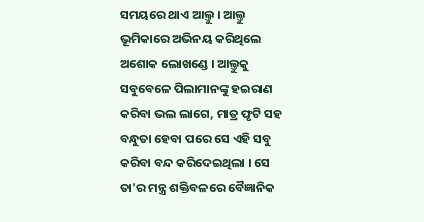ସମୟରେ ଥାଏ ଆଲ୍ତୁ । ଆଲ୍ତୁ ଭୂମିକାରେ ଅଭିନୟ କରିଥିଲେ ଅଶୋକ ଲୋଖଣ୍ଡେ । ଆଲ୍ତୁକୁ ସବୁବେଳେ ପିଲାମାନଙ୍କୁ ହଇରାଣ କରିବା ଭଲ ଲାଗେ, ମାତ୍ର ଫୃଟି ସହ ବନ୍ଧୁତା ହେବା ପରେ ସେ ଏହି ସବୁ କରିବା ବନ୍ଦ କରିଦେଇଥିଲା । ସେ ତା'ର ମନ୍ତ୍ର ଶକ୍ତିବଳରେ ବୈଜ୍ଞାନିକ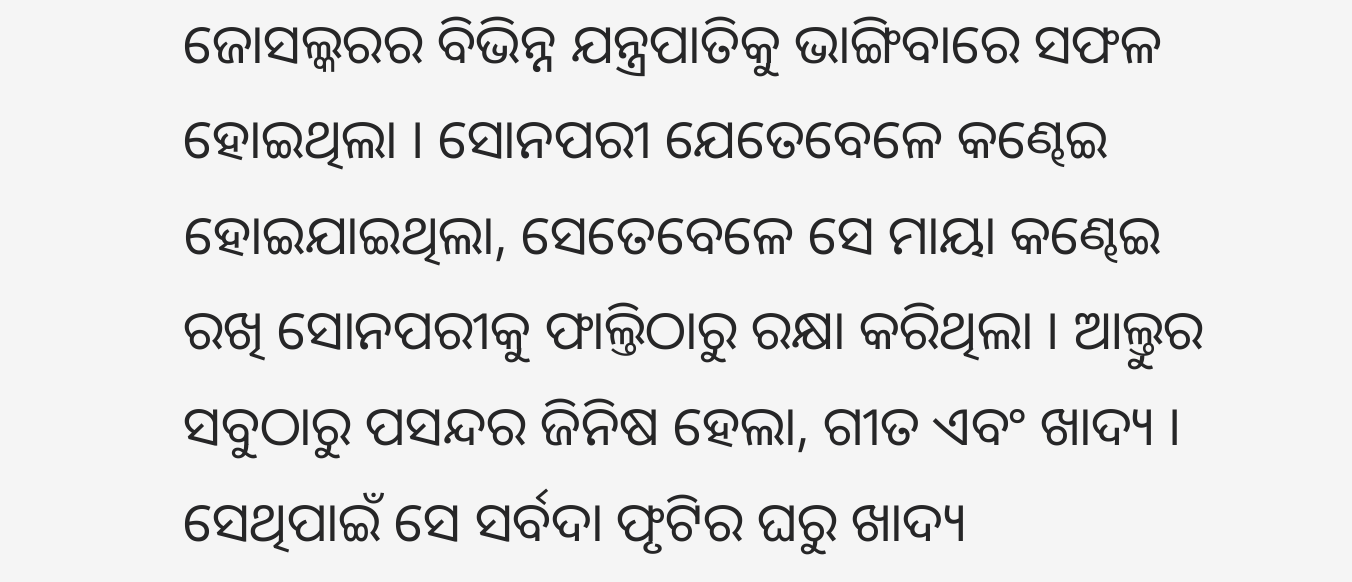ଜୋସଲ୍କରର ବିଭିନ୍ନ ଯନ୍ତ୍ରପାତିକୁ ଭାଙ୍ଗିବାରେ ସଫଳ ହୋଇଥିଲା । ସୋନପରୀ ଯେତେବେଳେ କଣ୍ଢେଇ ହୋଇଯାଇଥିଲା, ସେତେବେଳେ ସେ ମାୟା କଣ୍ଢେଇ ରଖି ସୋନପରୀକୁ ଫାଲ୍ତିଠାରୁ ରକ୍ଷା କରିଥିଲା । ଆଲ୍ତୁର ସବୁଠାରୁ ପସନ୍ଦର ଜିନିଷ ହେଲା, ଗୀତ ଏବଂ ଖାଦ୍ୟ । ସେଥିପାଇଁ ସେ ସର୍ବଦା ଫୃଟିର ଘରୁ ଖାଦ୍ୟ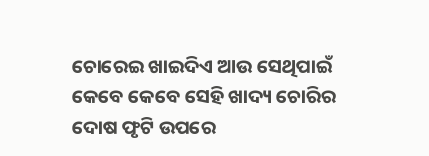ଚୋରେଇ ଖାଇଦିଏ ଆଉ ସେଥିପାଇଁ କେବେ କେବେ ସେହି ଖାଦ୍ୟ ଚୋରିର ଦୋଷ ଫୃଟି ଉପରେ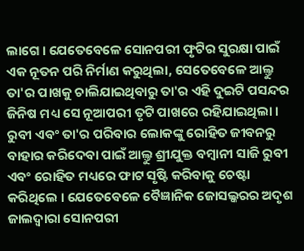ଲାଗେ । ଯେତେବେଳେ ସୋନପରୀ ଫୃଟିର ସୁରକ୍ଷା ପାଇଁ ଏକ ନୂତନ ପରି ନିର୍ମାଣ କରୁଥିଲା, ସେତେବେଳେ ଆଲ୍ତୁ ତା'ର ପାଖକୁ ଚାଲିଯାଇଥିବାରୁ ତା'ର ଏହି ଦୁଇଟି ପସନ୍ଦର ଜିନିଷ ମଧ୍ୟ ସେ ନୂଆପରୀ ତୃଟି ପାଖରେ ରହିଯାଇଥିଲା ।
ରୁବୀ ଏବଂ ତା'ର ପରିବାର ଲୋକଙ୍କୁ ରୋହିତ ଜୀବନରୁ ବାହାର କରିଦେବା ପାଇଁ ଆଲ୍ତୁ ଶ୍ରୀଯୁକ୍ତ ବମ୍ବାନୀ ସାଜି ରୁବୀ ଏବଂ ରୋହିତ ମଧ୍ୟରେ ଫାଟ ସୃଷ୍ଟି କରିବାକୁ ଚେଷ୍ଟା କରିଥିଲେ । ଯେତେବେଳେ ବୈଜ୍ଞାନିକ ଜୋସଲ୍କରର ଅଦୃଶ ଜାଲଦ୍ୱାରା ସୋନପରୀ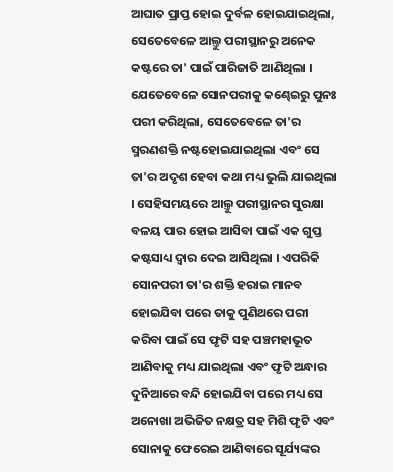ଆଘାତ ପ୍ରାପ୍ତ ହୋଇ ଦୁର୍ବଳ ହୋଇଯାଇଥିଲା, ସେତେବେଳେ ଆଲ୍ତୁ ପରୀସ୍ଥାନରୁ ଅନେକ କଷ୍ଟରେ ତା' ପାଇଁ ପାରିଜାତି ଆଣିଥିଲା । ଯେତେବେଳେ ସୋନପରୀକୁ କଣ୍ଢେଇରୁ ପୁନଃ ପରୀ କରିଥିଲା, ସେତେବେଳେ ତା'ର ସ୍ମରଣଶକ୍ତି ନଷ୍ଟହୋଇଯାଇଥିଲା ଏବଂ ସେ ତା'ର ଅଦୃଶ ହେବା କଥା ମଧ୍ୟ ଭୁଲି ଯାଇଥିଲା । ସେହିସମୟରେ ଆଲ୍ତୁ ପରୀସ୍ଥାନର ସୁରକ୍ଷା ବଳୟ ପାର ହୋଇ ଆସିବା ପାଇଁ ଏକ ଗୁପ୍ତ କଷ୍ଟସାଧ୍ୟ ଦ୍ୱାର ଦେଇ ଆସିଥିଲା । ଏପରିକି ସୋନପରୀ ତା'ର ଶକ୍ତି ହରାଇ ମାନବ ହୋଇଯିବା ପରେ ତାକୁ ପୁଣିଥରେ ପରୀ କରିବା ପାଇଁ ସେ ଫୃଟି ସହ ପଞ୍ଚମହାଭୂତ ଆଣିବାକୁ ମଧ୍ୟ ଯାଇଥିଲା ଏବଂ ଫୃଟି ଅନ୍ଧାର ଦୁନିଆରେ ବନ୍ଦି ହୋଇଯିବା ପରେ ମଧ୍ୟ ସେ ଅନୋଖା ଅଭିଜିତ ନକ୍ଷତ୍ର ସହ ମିଶି ଫୃଟି ଏବଂ ସୋନାକୁ ଫେରେଇ ଆଣିବାରେ ସୂର୍ଯ୍ୟଙ୍କର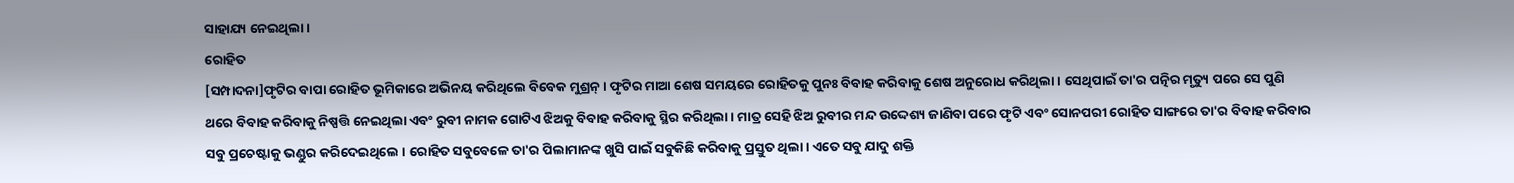ସାହାଯ୍ୟ ନେଇଥିଲା ।
ରୋହିତ
[ସମ୍ପାଦନା]ଫୃଟିର ବାପା ରୋହିତ ଭୂମିକାରେ ଅଭିନୟ କରିଥିଲେ ବିବେକ ମୁଶ୍ରନ୍ । ଫୃଟିର ମାଆ ଶେଷ ସମୟରେ ରୋହିତକୁ ପୁନଃ ବିବାହ କରିବାକୁ ଶେଷ ଅନୁରୋଧ କରିଥିଲା । ସେଥିପାଇଁ ତା'ର ପତ୍ନିର ମୃତ୍ୟୁ ପରେ ସେ ପୁଣି ଥରେ ବିବାହ କରିବାକୁ ନିଷ୍ପତ୍ତି ନେଇଥିଲା ଏବଂ ରୁବୀ ନାମକ ଗୋଟିଏ ଝିଅକୁ ବିବାହ କରିବାକୁ ସ୍ଥିର କରିଥିଲା । ମାତ୍ର ସେହି ଝିଅ ରୁବୀର ମନ୍ଦ ଉଦ୍ଦେଶ୍ୟ ଜାଣିବା ପରେ ଫୃଟି ଏବଂ ସୋନପରୀ ରୋହିତ ସାଙ୍ଗରେ ତା'ର ବିବାହ କରିବାର ସବୁ ପ୍ରଚେଷ୍ଟାକୁ ଭଣ୍ଡୁର କରିଦେଇଥିଲେ । ରୋହିତ ସବୁବେଳେ ତା'ର ପିଲାମାନଙ୍କ ଖୁସି ପାଇଁ ସବୁକିଛି କରିବାକୁ ପ୍ରସ୍ତୁତ ଥିଲା । ଏତେ ସବୁ ଯାଦୁ ଶକ୍ତି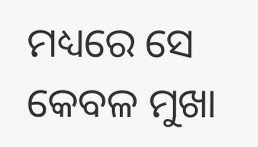ମଧ୍ୟରେ ସେ କେବଳ ମୁଖା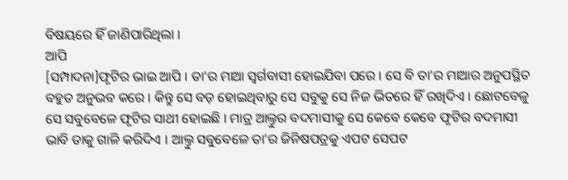ବିଷୟରେ ହିଁ ଜାଣିପାରିଥିଲା ।
ଆପି
[ସମ୍ପାଦନା]ଫୃଟିର ଭାଇ ଆପି । ତା'ର ମାଆ ସ୍ୱର୍ଗବାସୀ ହୋଇଯିବା ପରେ । ସେ ବି ତା'ର ମାଆର ଅନୁପସ୍ଥିତ ବହୁତ ଅନୁଭବ କରେ । କିନ୍ତୁ ସେ ବଡ଼ ହୋଇଥିବାରୁ ସେ ସବୁକୁ ସେ ନିଜ ଭିତରେ ହିଁ ରଖିଦିଏ । ଛୋଟବେଳୁ ସେ ସବୁବେଳେ ଫୃଟିର ସାଥୀ ହୋଇଛି । ମାତ୍ର ଆଲ୍ତୁର ବଦମାସୀକୁ ସେ କେବେ କେବେ ଫୃଟିର ବଦମାସୀ ଭାବି ତାକୁ ଗାଳି କରିଦିଏ । ଆଲ୍ତୁ ସବୁବେଳେ ତା'ର ଜିନିଷପତ୍ରକୁ ଏପଟ ସେପଟ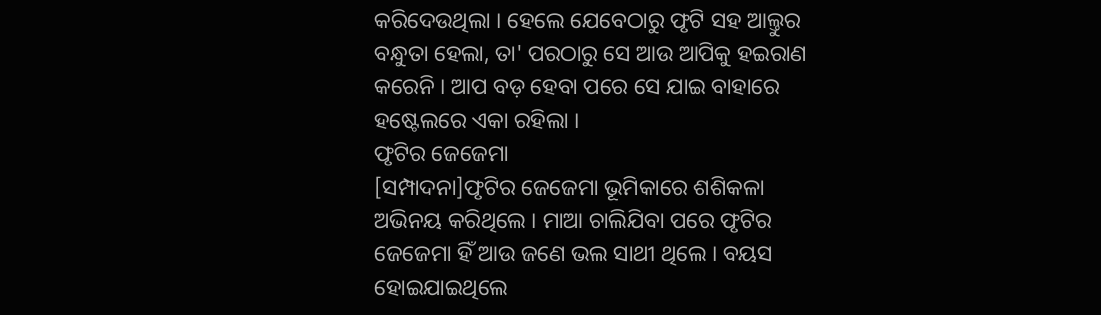କରିଦେଉଥିଲା । ହେଲେ ଯେବେଠାରୁ ଫୃଟି ସହ ଆଲ୍ତୁର ବନ୍ଧୁତା ହେଲା, ତା' ପରଠାରୁ ସେ ଆଉ ଆପିକୁ ହଇରାଣ କରେନି । ଆପ ବଡ଼ ହେବା ପରେ ସେ ଯାଇ ବାହାରେ ହଷ୍ଟେଲରେ ଏକା ରହିଲା ।
ଫୃଟିର ଜେଜେମା
[ସମ୍ପାଦନା]ଫୃଟିର ଜେଜେମା ଭୂମିକାରେ ଶଶିକଳା ଅଭିନୟ କରିଥିଲେ । ମାଆ ଚାଲିଯିବା ପରେ ଫୃଟିର ଜେଜେମା ହିଁ ଆଉ ଜଣେ ଭଲ ସାଥୀ ଥିଲେ । ବୟସ ହୋଇଯାଇଥିଲେ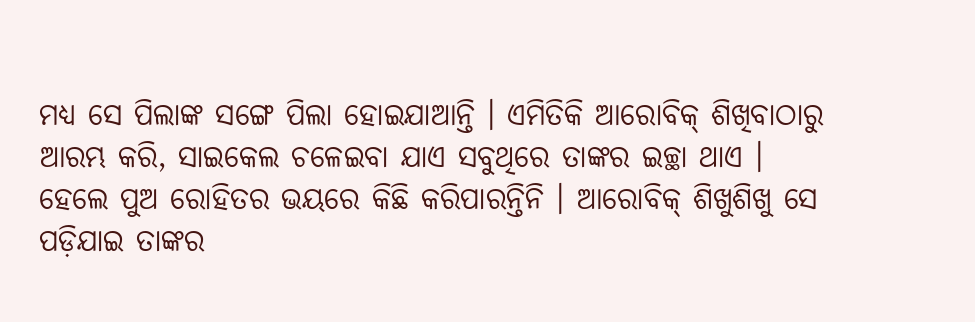ମଧ୍ୟ ସେ ପିଲାଙ୍କ ସଙ୍ଗେ ପିଲା ହୋଇଯାଆନ୍ତି । ଏମିତିକି ଆରୋବିକ୍ ଶିଖିବାଠାରୁ ଆରମ୍ଭ କରି, ସାଇକେଲ ଚଳେଇବା ଯାଏ ସବୁଥିରେ ତାଙ୍କର ଇଚ୍ଛା ଥାଏ । ହେଲେ ପୁଅ ରୋହିତର ଭୟରେ କିଛି କରିପାରନ୍ତିନି । ଆରୋବିକ୍ ଶିଖୁଶିଖୁ ସେ ପଡ଼ିଯାଇ ତାଙ୍କର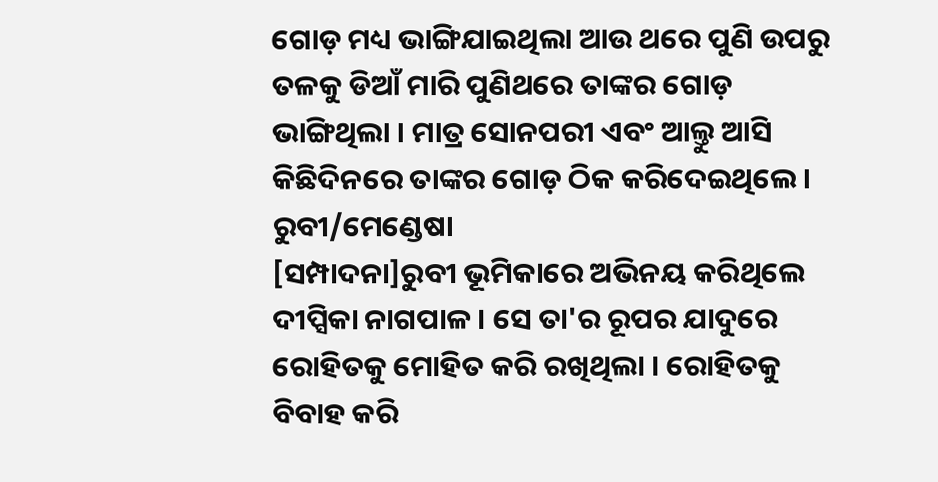ଗୋଡ଼ ମଧ୍ୟ ଭାଙ୍ଗିଯାଇଥିଲା ଆଉ ଥରେ ପୁଣି ଉପରୁ ତଳକୁ ଡିଆଁ ମାରି ପୁଣିଥରେ ତାଙ୍କର ଗୋଡ଼ ଭାଙ୍ଗିଥିଲା । ମାତ୍ର ସୋନପରୀ ଏବଂ ଆଲ୍ତୁ ଆସି କିଛିଦିନରେ ତାଙ୍କର ଗୋଡ଼ ଠିକ କରିଦେଇଥିଲେ ।
ରୁବୀ/ମେଣ୍ଡେଷା
[ସମ୍ପାଦନା]ରୁବୀ ଭୂମିକାରେ ଅଭିନୟ କରିଥିଲେ ଦୀପ୍ସିକା ନାଗପାଳ । ସେ ତା'ର ରୂପର ଯାଦୁରେ ରୋହିତକୁ ମୋହିତ କରି ରଖିଥିଲା । ରୋହିତକୁ ବିବାହ କରି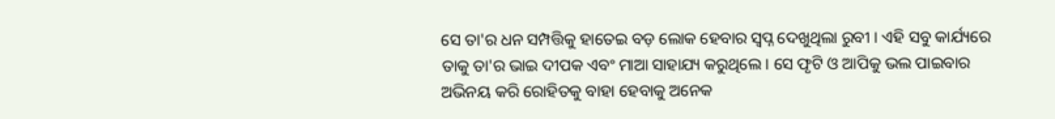ସେ ତା'ର ଧନ ସମ୍ପତ୍ତିକୁ ହାତେଇ ବଡ଼ ଲୋକ ହେବାର ସ୍ୱପ୍ନ ଦେଖୁଥିଲା ରୁବୀ । ଏହି ସବୁ କାର୍ଯ୍ୟରେ ତାକୁ ତା'ର ଭାଇ ଦୀପକ ଏବଂ ମାଆ ସାହାଯ୍ୟ କରୁଥିଲେ । ସେ ଫୃଟି ଓ ଆପିକୁ ଭଲ ପାଇବାର ଅଭିନୟ କରି ରୋହିତକୁ ବାହା ହେବାକୁ ଅନେକ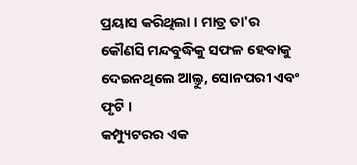ପ୍ରୟାସ କରିଥିଲା । ମାତ୍ର ତା'ର କୌଣସି ମନ୍ଦବୁଦ୍ଧିକୁ ସଫଳ ହେବାକୁ ଦେଇନଥିଲେ ଆଲ୍ତୁ, ସୋନପରୀ ଏବଂ ଫୃଟି ।
କମ୍ପ୍ୟୁଟରର ଏକ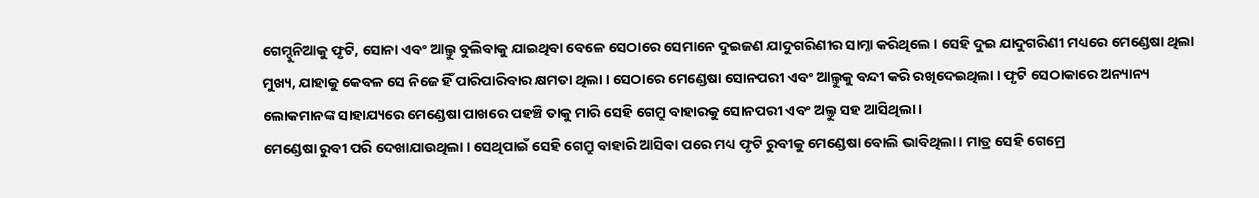ଗେମ୍ଦୁନିଆକୁ ଫୃଟି, ସୋନା ଏବଂ ଆଲ୍ତୁ ବୁଲିବାକୁ ଯାଇଥିବା ବେଳେ ସେଠାରେ ସେମାନେ ଦୁଇଜଣ ଯାଦୁଗରିଣୀର ସାମ୍ନା କରିଥିଲେ । ସେହି ଦୁଇ ଯାଦୁଗରିଣୀ ମଧ୍ୟରେ ମେଣ୍ଡେଷା ଥିଲା ମୁଖ୍ୟ, ଯାହାକୁ କେବଳ ସେ ନିଜେ ହିଁ ପାରିପାରିବାର କ୍ଷମତା ଥିଲା । ସେଠାରେ ମେଣ୍ଡେଷା ସୋନପରୀ ଏବଂ ଆଲ୍ତୁକୁ ବନ୍ଦୀ କରି ରଖିଦେଇଥିଲା । ଫୃଟି ସେଠାକାରେ ଅନ୍ୟାନ୍ୟ ଲୋକମାନଙ୍କ ସାହାଯ୍ୟରେ ମେଣ୍ଡେଷା ପାଖରେ ପହଞ୍ଚି ତାକୁ ମାରି ସେହି ଗେମ୍ରୁ ବାହାରକୁ ସୋନପରୀ ଏବଂ ଅଲ୍ତୁ ସହ ଆସିଥିଲା ।
ମେଣ୍ଡେଷା ରୁବୀ ପରି ଦେଖାଯାଉଥିଲା । ସେଥିପାଇଁ ସେହି ଗେମ୍ରୁ ବାହାରି ଆସିବା ପରେ ମଧ୍ୟ ଫୃଟି ରୁବୀକୁ ମେଣ୍ଡେଷା ବୋଲି ଭାବିଥିଲା । ମାତ୍ର ସେହି ଗେମ୍ରେ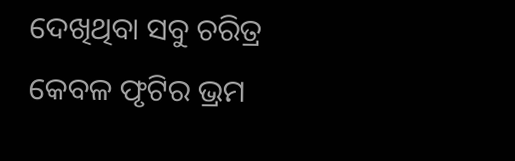ଦେଖିଥିବା ସବୁ ଚରିତ୍ର କେବଳ ଫୃଟିର ଭ୍ରମ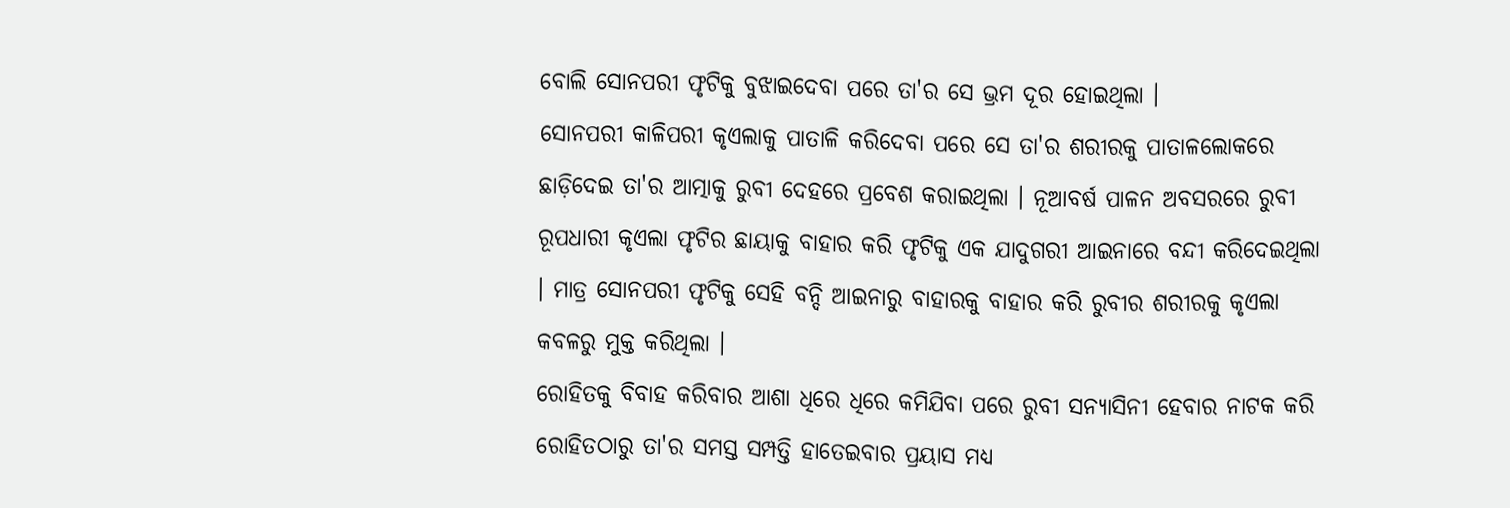ବୋଲି ସୋନପରୀ ଫୃଟିକୁ ବୁଝାଇଦେବା ପରେ ତା'ର ସେ ଭ୍ରମ ଦୂର ହୋଇଥିଲା ।
ସୋନପରୀ କାଳିପରୀ କୃଏଲାକୁ ପାତାଳି କରିଦେବା ପରେ ସେ ତା'ର ଶରୀରକୁ ପାତାଳଲୋକରେ ଛାଡ଼ିଦେଇ ତା'ର ଆତ୍ମାକୁ ରୁବୀ ଦେହରେ ପ୍ରବେଶ କରାଇଥିଲା । ନୂଆବର୍ଷ ପାଳନ ଅବସରରେ ରୁବୀ ରୂପଧାରୀ କୃଏଲା ଫୃଟିର ଛାୟାକୁ ବାହାର କରି ଫୃଟିକୁ ଏକ ଯାଦୁଗରୀ ଆଇନାରେ ବନ୍ଦୀ କରିଦେଇଥିଲା । ମାତ୍ର ସୋନପରୀ ଫୃଟିକୁ ସେହି ବନ୍ଦି ଆଇନାରୁ ବାହାରକୁ ବାହାର କରି ରୁବୀର ଶରୀରକୁ କୃଏଲା କବଳରୁ ମୁକ୍ତ କରିଥିଲା ।
ରୋହିତକୁ ବିବାହ କରିବାର ଆଶା ଧିରେ ଧିରେ କମିଯିବା ପରେ ରୁବୀ ସନ୍ୟାସିନୀ ହେବାର ନାଟକ କରି ରୋହିତଠାରୁ ତା'ର ସମସ୍ତ ସମ୍ପତ୍ତି ହାତେଇବାର ପ୍ରୟାସ ମଧ୍ୟ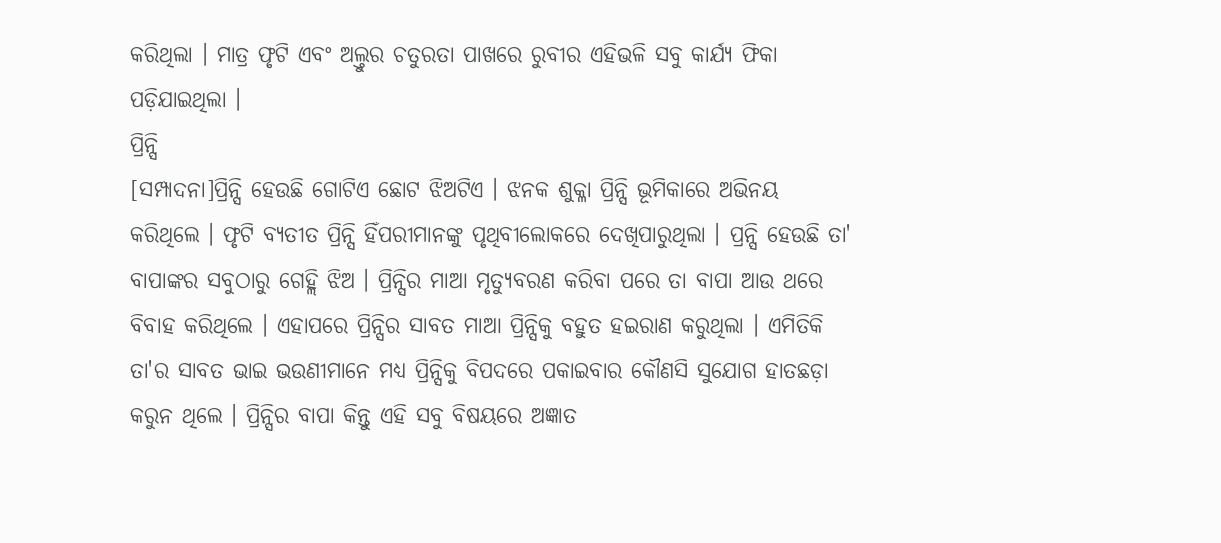କରିଥିଲା । ମାତ୍ର ଫୃଟି ଏବଂ ଅଲ୍ତୁର ଚତୁରତା ପାଖରେ ରୁବୀର ଏହିଭଳି ସବୁ କାର୍ଯ୍ୟ ଫିକା ପଡ଼ିଯାଇଥିଲା ।
ପ୍ରିନ୍ସି
[ସମ୍ପାଦନା]ପ୍ରିନ୍ସି ହେଉଛି ଗୋଟିଏ ଛୋଟ ଝିଅଟିଏ । ଝନକ ଶୁକ୍ଳା ପ୍ରିନ୍ସି ଭୂମିକାରେ ଅଭିନୟ କରିଥିଲେ । ଫୃଟି ବ୍ୟତୀତ ପ୍ରିନ୍ସି ହିଁପରୀମାନଙ୍କୁ ପୃଥିବୀଲୋକରେ ଦେଖିପାରୁଥିଲା । ପ୍ରନ୍ସି ହେଉଛି ତା' ବାପାଙ୍କର ସବୁଠାରୁ ଗେହ୍ଲି ଝିଅ । ପ୍ରିନ୍ସିର ମାଆ ମୃତ୍ୟୁବରଣ କରିବା ପରେ ତା ବାପା ଆଉ ଥରେ ବିବାହ କରିଥିଲେ । ଏହାପରେ ପ୍ରିନ୍ସିର ସାବତ ମାଆ ପ୍ରିନ୍ସିକୁ ବହୁତ ହଇରାଣ କରୁଥିଲା । ଏମିତିକି ତା'ର ସାବତ ଭାଇ ଭଉଣୀମାନେ ମଧ୍ୟ ପ୍ରିନ୍ସିକୁ ବିପଦରେ ପକାଇବାର କୌଣସି ସୁଯୋଗ ହାତଛଡ଼ା କରୁନ ଥିଲେ । ପ୍ରିନ୍ସିର ବାପା କିନ୍ତୁ ଏହି ସବୁ ବିଷୟରେ ଅଜ୍ଞାତ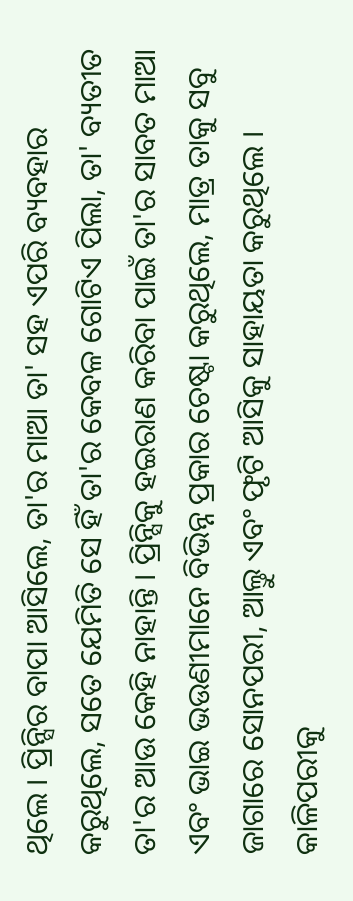ଥିଲେ । ପ୍ରିନ୍ସିର ବାପା ଆସିଲେ, ତା'ର ମାଆ ତା' ସହ ଏପରି ବ୍ୟବହାର କରୁଥିଲେ, ସତେ ଯେମିତି ସେ ହିଁ ତା'ର କେବଳ ଗୋଟିଏ ପିଲା, ତା' ବ୍ୟତୀତ ତା'ର ଆଉ କେହି ନାହାନ୍ତି । ପ୍ରିନ୍ସିକୁ ହଇରାଣ କରିବା ପାଇଁ ତା'ର ସାବତ ମାଆ ଏବଂ ଭାଇ ଭଉଣୀମାନେ ବିଭିନ୍ନ ପ୍ରକାର ଚେଷ୍ଟା କରୁଥିଲେ, ମାତ୍ର ତାକୁ ସବୁ ଜାଗାରେ ସୋନପରୀ, ଆଲ୍ତୁ ଏବଂ ଫୃଟି ଆସିକୁ ସାହାୟତା କରୁଥିଲେ । କାଳିପରୀକୁ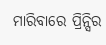ମାରିବାରେ ପ୍ରିନ୍ସିର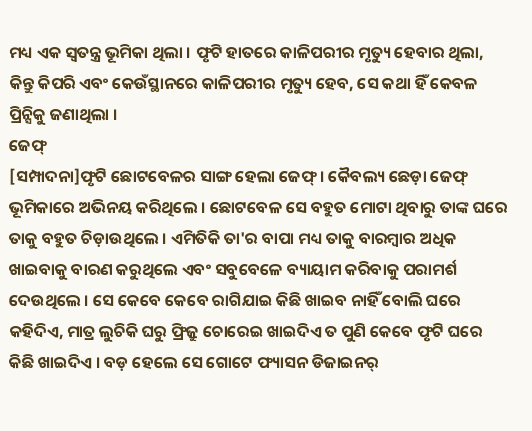ମଧ୍ୟ ଏକ ସ୍ୱତନ୍ତ୍ର ଭୂମିକା ଥିଲା । ଫୃଟି ହାତରେ କାଳିପରୀର ମୃତ୍ୟୁ ହେବାର ଥିଲା, କିନ୍ତୁ କିପରି ଏବଂ କେଉଁସ୍ଥାନରେ କାଳିପରୀର ମୃତ୍ୟୁ ହେବ, ସେ କଥା ହିଁ କେବଳ ପ୍ରିନ୍ସିକୁ ଜଣାଥିଲା ।
ଜେଫ୍
[ସମ୍ପାଦନା]ଫୃଟି ଛୋଟବେଳର ସାଙ୍ଗ ହେଲା ଜେଫ୍ । କୈବଲ୍ୟ ଛେଡ଼ା ଜେଫ୍ ଭୂମିକାରେ ଅଭିନୟ କରିଥିଲେ । ଛୋଟବେଳ ସେ ବହୁତ ମୋଟା ଥିବାରୁ ତାଙ୍କ ଘରେ ତାକୁ ବହୁତ ଚିଡ଼ାଉଥିଲେ । ଏମିତିକି ତା'ର ବାପା ମଧ୍ୟ ତାକୁ ବାରମ୍ବାର ଅଧିକ ଖାଇବାକୁ ବାରଣ କରୁଥିଲେ ଏବଂ ସବୁବେଳେ ବ୍ୟାୟାମ କରିବାକୁ ପରାମର୍ଶ ଦେଉଥିଲେ । ସେ କେବେ କେବେ ରାଗିଯାଇ କିଛି ଖାଇବ ନାହିଁ ବୋଲି ଘରେ କହିଦିଏ, ମାତ୍ର ଲୁଚିକି ଘରୁ ଫ୍ରିଜ୍ରୁ ଚୋରେଇ ଖାଇଦିଏ ତ ପୁଣି କେବେ ଫୃଟି ଘରେ କିଛି ଖାଇଦିଏ । ବଡ଼ ହେଲେ ସେ ଗୋଟେ ଫ୍ୟାସନ ଡିଜାଇନର୍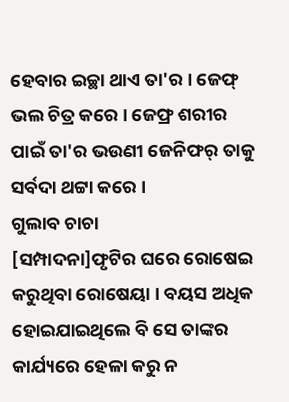ହେବାର ଇଚ୍ଛା ଥାଏ ତା'ର । ଜେଫ୍ ଭଲ ଚିତ୍ର କରେ । ଜେଫ୍ର ଶରୀର ପାଇଁ ତା'ର ଭଉଣୀ ଜେନିଫର୍ ତାକୁ ସର୍ବଦା ଥଟ୍ଟା କରେ ।
ଗୁଲାବ ଚାଚା
[ସମ୍ପାଦନା]ଫୃଟିର ଘରେ ରୋଷେଇ କରୁଥିବା ରୋଷେୟା । ବୟସ ଅଧିକ ହୋଇଯାଇଥିଲେ ବି ସେ ତାଙ୍କର କାର୍ଯ୍ୟରେ ହେଳା କରୁ ନ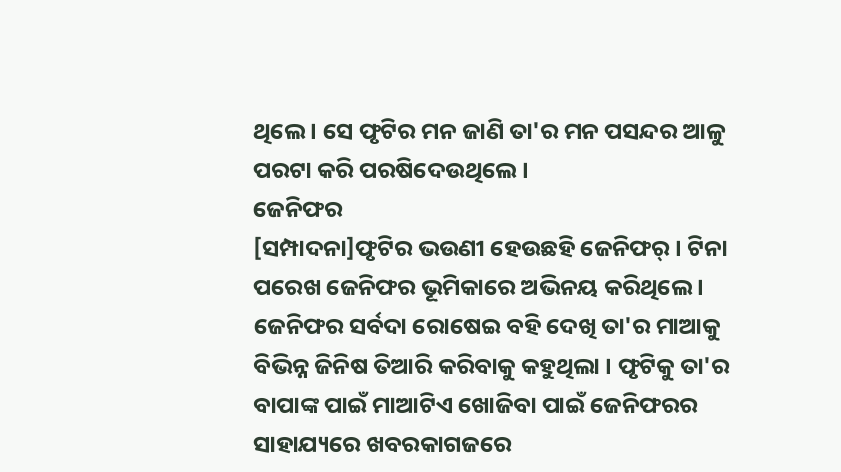ଥିଲେ । ସେ ଫୃଟିର ମନ ଜାଣି ତା'ର ମନ ପସନ୍ଦର ଆଳୁ ପରଟା କରି ପରଷିଦେଉଥିଲେ ।
ଜେନିଫର
[ସମ୍ପାଦନା]ଫୃଟିର ଭଉଣୀ ହେଉଛହି ଜେନିଫର୍ । ଟିନା ପରେଖ ଜେନିଫର ଭୂମିକାରେ ଅଭିନୟ କରିଥିଲେ । ଜେନିଫର ସର୍ବଦା ରୋଷେଇ ବହି ଦେଖି ତା'ର ମାଆକୁ ବିଭିନ୍ନ ଜିନିଷ ତିଆରି କରିବାକୁ କହୁଥିଲା । ଫୃଟିକୁ ତା'ର ବାପାଙ୍କ ପାଇଁ ମାଆଟିଏ ଖୋଜିବା ପାଇଁ ଜେନିଫରର ସାହାଯ୍ୟରେ ଖବରକାଗଜରେ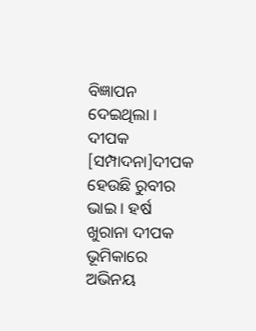ବିଜ୍ଞାପନ ଦେଇଥିଲା ।
ଦୀପକ
[ସମ୍ପାଦନା]ଦୀପକ ହେଉଛି ରୁବୀର ଭାଇ । ହର୍ଷ ଖୁରାନା ଦୀପକ ଭୂମିକାରେ ଅଭିନୟ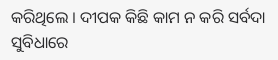କରିଥିଲେ । ଦୀପକ କିଛି କାମ ନ କରି ସର୍ବଦା ସୁବିଧାରେ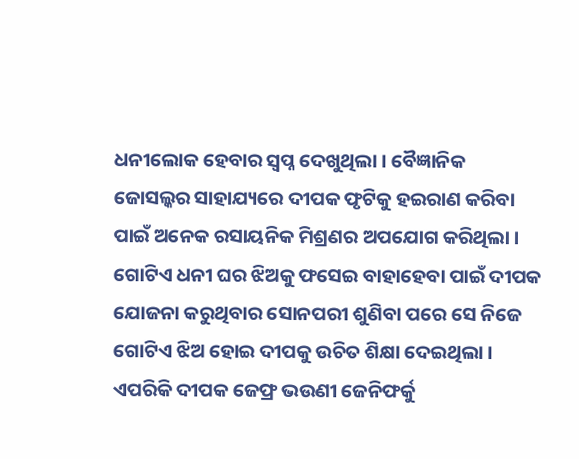ଧନୀଲୋକ ହେବାର ସ୍ୱପ୍ନ ଦେଖୁଥିଲା । ବୈଜ୍ଞାନିକ ଜୋସଲ୍କର ସାହାଯ୍ୟରେ ଦୀପକ ଫୃଟିକୁ ହଇରାଣ କରିବା ପାଇଁ ଅନେକ ରସାୟନିକ ମିଶ୍ରଣର ଅପଯୋଗ କରିଥିଲା । ଗୋଟିଏ ଧନୀ ଘର ଝିଅକୁ ଫସେଇ ବାହାହେବା ପାଇଁ ଦୀପକ ଯୋଜନା କରୁଥିବାର ସୋନପରୀ ଶୁଣିବା ପରେ ସେ ନିଜେ ଗୋଟିଏ ଝିଅ ହୋଇ ଦୀପକୁ ଉଚିତ ଶିକ୍ଷା ଦେଇଥିଲା । ଏପରିକି ଦୀପକ ଜେଫ୍ର ଭଉଣୀ ଜେନିଫର୍କୁ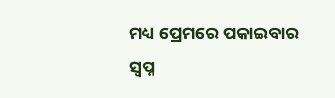ମଧ୍ୟ ପ୍ରେମରେ ପକାଇବାର ସ୍ୱପ୍ନ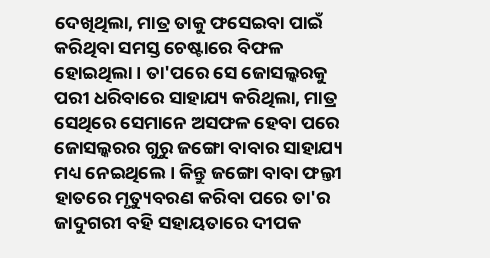ଦେଖିଥିଲା, ମାତ୍ର ତାକୁ ଫସେଇବା ପାଇଁ କରିଥିବା ସମସ୍ତ ଚେଷ୍ଟାରେ ବିଫଳ ହୋଇଥିଲା । ତା'ପରେ ସେ ଜୋସଲ୍କରକୁ ପରୀ ଧରିବାରେ ସାହାଯ୍ୟ କରିଥିଲା, ମାତ୍ର ସେଥିରେ ସେମାନେ ଅସଫଳ ହେବା ପରେ ଜୋସଲ୍କରର ଗୁରୁ ଜଙ୍ଗୋ ବାବାର ସାହାଯ୍ୟ ମଧ୍ୟ ନେଇଥିଲେ । କିନ୍ତୁ ଜଙ୍ଗୋ ବାବା ଫଲ୍ତୀ ହାତରେ ମୃତ୍ୟୁବରଣ କରିବା ପରେ ତା'ର ଜାଦୁଗରୀ ବହି ସହାୟତାରେ ଦୀପକ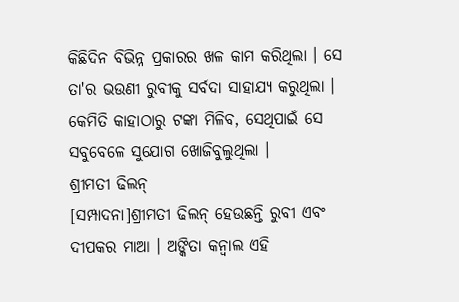କିଛିଦିନ ବିଭିନ୍ନ ପ୍ରକାରର ଖଳ କାମ କରିଥିଲା । ସେ ତା'ର ଭଉଣୀ ରୁବୀକୁ ସର୍ବଦା ସାହାଯ୍ୟ କରୁଥିଲା । କେମିତି କାହାଠାରୁ ଟଙ୍କା ମିଳିବ, ସେଥିପାଇଁ ସେ ସବୁବେଳେ ସୁଯୋଗ ଖୋଜିବୁଲୁଥିଲା ।
ଶ୍ରୀମତୀ ଢିଲନ୍
[ସମ୍ପାଦନା]ଶ୍ରୀମତୀ ଢିଲନ୍ ହେଉଛନ୍ତି ରୁବୀ ଏବଂ ଦୀପକର ମାଆ । ଅଙ୍କିତା କନ୍ୱାଲ ଏହି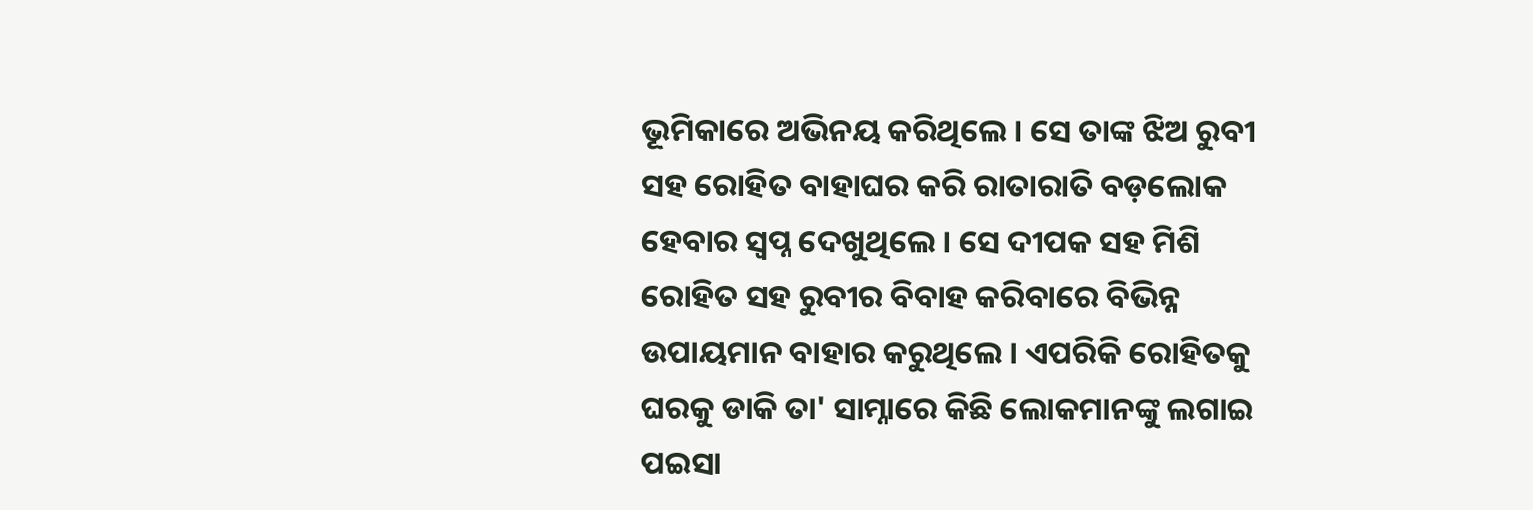ଭୂମିକାରେ ଅଭିନୟ କରିଥିଲେ । ସେ ତାଙ୍କ ଝିଅ ରୁବୀ ସହ ରୋହିତ ବାହାଘର କରି ରାତାରାତି ବଡ଼ଲୋକ ହେବାର ସ୍ୱପ୍ନ ଦେଖୁଥିଲେ । ସେ ଦୀପକ ସହ ମିଶି ରୋହିତ ସହ ରୁବୀର ବିବାହ କରିବାରେ ବିଭିନ୍ନ ଉପାୟମାନ ବାହାର କରୁଥିଲେ । ଏପରିକି ରୋହିତକୁ ଘରକୁ ଡାକି ତା' ସାମ୍ନାରେ କିଛି ଲୋକମାନଙ୍କୁ ଲଗାଇ ପଇସା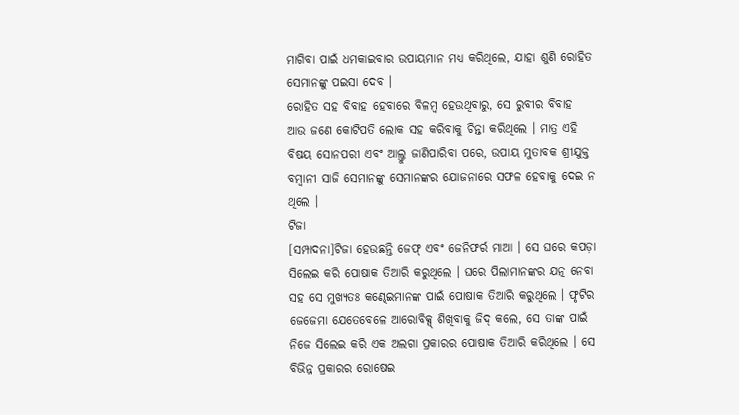ମାଗିବା ପାଇଁ ଧମକାଇବାର ଉପାୟମାନ ମଧ୍ୟ କରିଥିଲେ, ଯାହା ଶୁଣି ରୋହିତ ସେମାନଙ୍କୁ ପଇସା ଦେବ ।
ରୋହିତ ସହ ବିବାହ ହେବାରେ ବିଳମ୍ବ ହେଉଥିବାରୁ, ସେ ରୁବୀର ବିବାହ ଆଉ ଜଣେ କୋଟିପତି ଲୋକ ସହ କରିବାକୁ ଚିନ୍ତା କରିଥିଲେ । ମାତ୍ର ଏହି ବିଷୟ ସୋନପରୀ ଏବଂ ଆଲ୍ତୁ ଜାଣିପାରିବା ପରେ, ଉପାୟ ମୁତାବକ ଶ୍ରୀଯୁକ୍ତ ବମ୍ବାନୀ ସାଜି ସେମାନଙ୍କୁ ସେମାନଙ୍କର ଯୋଜନାରେ ସଫଳ ହେବାକୁ ଦେଇ ନ ଥିଲେ ।
ଟିଜା
[ସମ୍ପାଦନା]ଟିଜା ହେଉଛନ୍ତି ଜେଫ୍ ଏବଂ ଜେନିଫର୍ର ମାଆ । ସେ ଘରେ କପଡ଼ା ସିଲେଇ କରି ପୋଷାକ ତିଆରି କରୁଥିଲେ । ଘରେ ପିଲାମାନଙ୍କର ଯତ୍ନ ନେବା ସହ ସେ ମୁଖ୍ୟତଃ କଣ୍ଢେଇମାନଙ୍କ ପାଇଁ ପୋଷାକ ତିଆରି କରୁଥିଲେ । ଫୃଟିର ଜେଜେମା ଯେତେବେଳେ ଆରୋବିକ୍ସ୍ ଶିଖିବାକୁ ଜିଦ୍ କଲେ, ସେ ତାଙ୍କ ପାଇଁ ନିଜେ ସିଲେଇ କରି ଏକ ଅଲଗା ପ୍ରକାରର ପୋଷାକ ତିଆରି କରିଥିଲେ । ସେ ବିଭିନ୍ନ ପ୍ରକାରର ରୋଷେଇ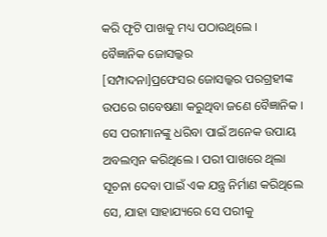କରି ଫୃଟି ପାଖକୁ ମଧ୍ୟ ପଠାଉଥିଲେ ।
ବୈଜ୍ଞାନିକ ଜୋସଲ୍କର
[ସମ୍ପାଦନା]ପ୍ରଫେସର ଜୋସଲ୍କର ପରଗ୍ରହୀଙ୍କ ଉପରେ ଗବେଷଣା କରୁଥିବା ଜଣେ ବୈଜ୍ଞାନିକ । ସେ ପରୀମାନଙ୍କୁ ଧରିବା ପାଇଁ ଅନେକ ଉପାୟ ଅବଲମ୍ବନ କରିଥିଲେ । ପରୀ ପାଖରେ ଥିଲା ସୂଚନା ଦେବା ପାଇଁ ଏକ ଯନ୍ତ୍ର ନିର୍ମାଣ କରିଥିଲେ ସେ, ଯାହା ସାହାଯ୍ୟରେ ସେ ପରୀକୁ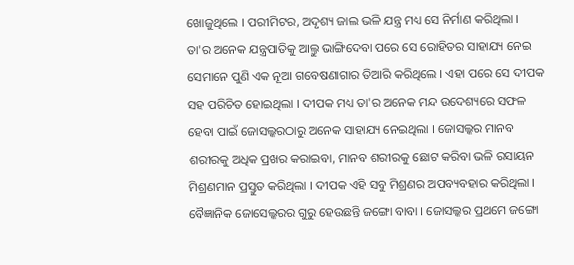ଖୋଜୁଥିଲେ । ପରୀମିଟର, ଅଦୃଶ୍ୟ ଜାଲ ଭଳି ଯନ୍ତ୍ର ମଧ୍ୟ ସେ ନିର୍ମାଣ କରିଥିଲା । ତା'ର ଅନେକ ଯନ୍ତ୍ରପାତିକୁ ଆଲ୍ତୁ ଭାଙ୍ଗିଦେବା ପରେ ସେ ରୋହିତର ସାହାଯ୍ୟ ନେଇ ସେମାନେ ପୁଣି ଏକ ନୂଆ ଗବେଷଣାଗାର ତିଆରି କରିଥିଲେ । ଏହା ପରେ ସେ ଦୀପକ ସହ ପରିଚିତ ହୋଇଥିଲା । ଦୀପକ ମଧ୍ୟ ତା'ର ଅନେକ ମନ୍ଦ ଉଦେଶ୍ୟରେ ସଫଳ ହେବା ପାଇଁ ଜୋସଲ୍କରଠାରୁ ଅନେକ ସାହାଯ୍ୟ ନେଇଥିଲା । ଜୋସଲ୍କର ମାନବ ଶରୀରକୁ ଅଧିକ ପ୍ରଖର କରାଇବା, ମାନବ ଶରୀରକୁ ଛୋଟ କରିବା ଭଳି ରସାୟନ ମିଶ୍ରଣମାନ ପ୍ରସ୍ତୁତ କରିଥିଲା । ଦୀପକ ଏହି ସବୁ ମିଶ୍ରଣର ଅପବ୍ୟବହାର କରିଥିଲା । ବୈଜ୍ଞାନିକ ଜୋସେଲ୍କରର ଗୁରୁ ହେଉଛନ୍ତି ଜଙ୍ଗୋ ବାବା । ଜୋସଲ୍କର ପ୍ରଥମେ ଜଙ୍ଗୋ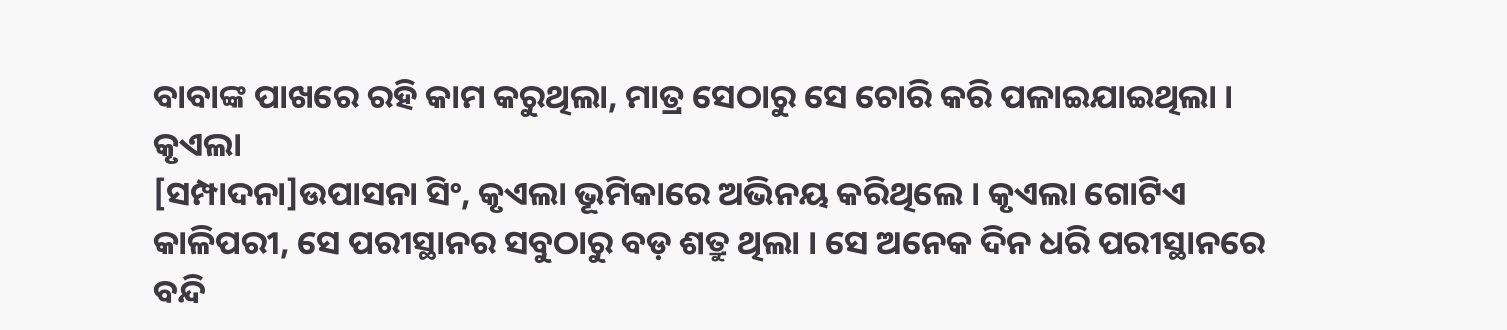ବାବାଙ୍କ ପାଖରେ ରହି କାମ କରୁଥିଲା, ମାତ୍ର ସେଠାରୁ ସେ ଚୋରି କରି ପଳାଇଯାଇଥିଲା ।
କୃଏଲା
[ସମ୍ପାଦନା]ଉପାସନା ସିଂ, କୃଏଲା ଭୂମିକାରେ ଅଭିନୟ କରିଥିଲେ । କୃଏଲା ଗୋଟିଏ କାଳିପରୀ, ସେ ପରୀସ୍ଥାନର ସବୁଠାରୁ ବଡ଼ ଶତ୍ରୁ ଥିଲା । ସେ ଅନେକ ଦିନ ଧରି ପରୀସ୍ଥାନରେ ବନ୍ଦି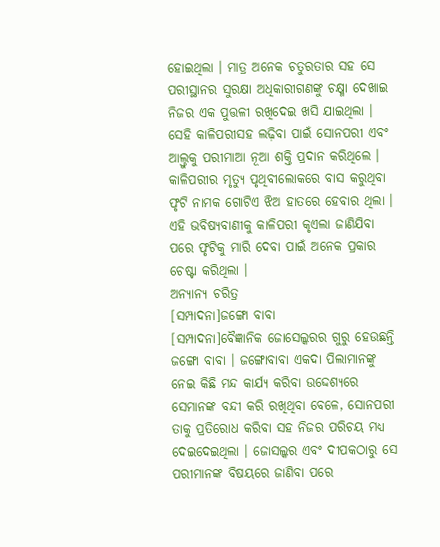ହୋଇଥିଲା । ମାତ୍ର ଅନେକ ଚତୁରତାର ସହ ସେ ପରୀସ୍ଥାନର ସୁରକ୍ଷା ଅଧିକାରୀଗଣଙ୍କୁ ଚକ୍ଷ୍ମା ଦେଖାଇ ନିଜର ଏକ ପୁତ୍ତଳୀ ରଖିଦେଇ ଖସି ଯାଇଥିଲା । ସେହି କାଳିପରୀସହ ଲଢ଼ିବା ପାଇଁ ସୋନପରୀ ଏବଂ ଆଲ୍ତୁକୁ ପରୀମାଆ ନୂଆ ଶକ୍ତି ପ୍ରଦାନ କରିଥିଲେ । କାଳିପରୀର ମୃତ୍ୟୁ ପୃଥିବୀଲୋକରେ ବାସ କରୁଥିବା ଫୃଟି ନାମକ ଗୋଟିଏ ଝିଅ ହାତରେ ହେବାର ଥିଲା । ଏହି ଭବିଷ୍ୟବାଣୀକୁ କାଳିପରୀ କୃଏଲା ଜାଣିଯିବା ପରେ ଫୃଟିକୁ ମାରି ଦେବା ପାଇଁ ଅନେକ ପ୍ରକାର ଚେଷ୍ଟା କରିଥିଲା ।
ଅନ୍ୟାନ୍ୟ ଚରିତ୍ର
[ସମ୍ପାଦନା]ଜଙ୍ଗୋ ବାବା
[ସମ୍ପାଦନା]ବୈଜ୍ଞାନିକ ଜୋସେଲ୍କରର ଗୁରୁ ହେଉଛନ୍ତି ଜଙ୍ଗୋ ବାବା । ଜଙ୍ଗୋବାବା ଏକଦା ପିଲାମାନଙ୍କୁ ନେଇ କିଛି ମନ୍ଦ କାର୍ଯ୍ୟ କରିବା ଉଦ୍ଦେଶ୍ୟରେ ସେମାନଙ୍କ ବନ୍ଦୀ କରି ରଖିଥିବା ବେଳେ, ସୋନପରୀ ତାକୁ ପ୍ରତିରୋଧ କରିବା ସହ ନିଜର ପରିଚୟ ମଧ୍ୟ ଦେଇଦେଇଥିଲା । ଜୋସଲ୍କର ଏବଂ ଦୀପକଠାରୁ ସେ ପରୀମାନଙ୍କ ବିଷୟରେ ଜାଣିବା ପରେ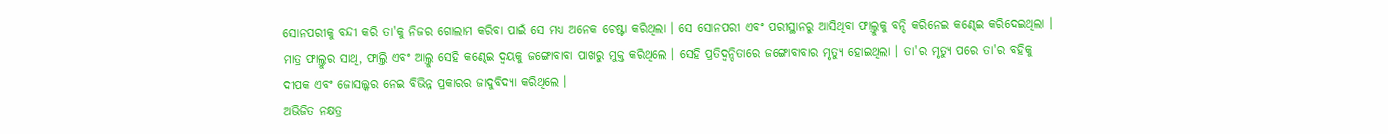ସୋନପରୀକୁ ବନ୍ଦୀ କରି ତା'କୁ ନିଜର ଗୋଲାମ କରିବା ପାଇଁ ସେ ମଧ୍ୟ ଅନେକ ଚେଷ୍ଟା କରିଥିଲା । ସେ ସୋନପରୀ ଏବଂ ପରୀସ୍ଥାନରୁ ଆସିଥିବା ଫାଲ୍ତୁକୁ ବନ୍ଦି କରିନେଇ କଣ୍ଢେଇ କରିଦେଇଥିଲା । ମାତ୍ର ଫାଲ୍ତୁର ସାଥି, ଫାଲ୍ତି ଏବଂ ଆଲ୍ତୁ ସେହି କଣ୍ଢେଇ ଦ୍ୱୟକୁ ଜଙ୍ଗୋବାବା ପାଖରୁ ମୁକ୍ତ କରିଥିଲେ । ସେହି ପ୍ରତିଦ୍ୱନ୍ଦିତାରେ ଜଙ୍ଗୋବାବାର ମୃତ୍ୟୁ ହୋଇଥିଲା । ତା'ର ମୃତ୍ୟୁ ପରେ ତା'ର ବହିକୁ ଦୀପକ ଏବଂ ଜୋସଲ୍କର ନେଇ ବିଭିନ୍ନ ପ୍ରକାରର ଜାଦୁବିଦ୍ୟା କରିଥିଲେ ।
ଅଭିଜିତ ନକ୍ଷତ୍ର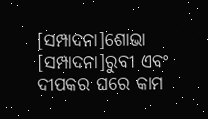[ସମ୍ପାଦନା]ଶୋଭା
[ସମ୍ପାଦନା]ରୁବୀ ଏବଂ ଦୀପକର ଘରେ କାମ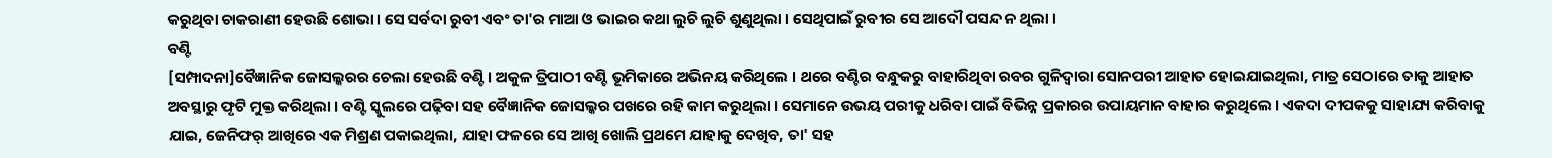କରୁଥିବା ଚାକରାଣୀ ହେଉଛି ଶୋଭା । ସେ ସର୍ବଦା ରୁବୀ ଏବଂ ତା'ର ମାଆ ଓ ଭାଇର କଥା ଲୁଚି ଲୁଚି ଶୁଣୁଥିଲା । ସେଥିପାଇଁ ରୁବୀର ସେ ଆଦୌ ପସନ୍ଦ ନ ଥିଲା ।
ବଣ୍ଟି
[ସମ୍ପାଦନା]ବୈଜ୍ଞାନିକ ଜୋସଲ୍କରର ଚେଲା ହେଉଛି ବଣ୍ଟି । ଅକୁଳ ତ୍ରିପାଠୀ ବଣ୍ଟି ଭୂମିକାରେ ଅଭିନୟ କରିଥିଲେ । ଥରେ ବଣ୍ଟିର ବନ୍ଧୁକରୁ ବାହାରିଥିବା ରବର ଗୁଳିଦ୍ୱାରା ସୋନପରୀ ଆହାତ ହୋଇଯାଇଥିଲା, ମାତ୍ର ସେଠାରେ ତାକୁ ଆହାତ ଅବସ୍ଥାରୁ ଫୃଟି ମୁକ୍ତ କରିଥିଲା । ବଣ୍ଟି ସ୍କୁଲରେ ପଢ଼ିବା ସହ ବୈଜ୍ଞାନିକ ଜୋସଲ୍କର ପଖରେ ରହି କାମ କରୁଥିଲା । ସେମାନେ ଉଭୟ ପରୀକୁ ଧରିବା ପାଇଁ ବିଭିନ୍ନ ପ୍ରକାରର ଉପାୟମାନ ବାହାର କରୁଥିଲେ । ଏକଦା ଦୀପକକୁ ସାହାଯ୍ୟ କରିବାକୁ ଯାଇ, ଜେନିଫର୍ ଆଖିରେ ଏକ ମିଶ୍ରଣ ପକାଇଥିଲା, ଯାହା ଫଳରେ ସେ ଆଖି ଖୋଲି ପ୍ରଥମେ ଯାହାକୁ ଦେଖିବ, ତା' ସହ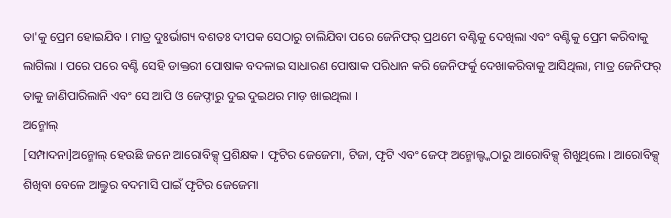ତା'କୁ ପ୍ରେମ ହୋଇଯିବ । ମାତ୍ର ଦୁଃର୍ଭାଗ୍ୟ ବଶତଃ ଦୀପକ ସେଠାରୁ ଚାଲିଯିବା ପରେ ଜେନିଫର୍ ପ୍ରଥମେ ବଣ୍ଟିକୁ ଦେଖିଲା ଏବଂ ବଣ୍ଟିକୁ ପ୍ରେମ କରିବାକୁ ଲାଗିଲା । ପରେ ପରେ ବଣ୍ଟି ସେହି ଡାକ୍ତରୀ ପୋଷାକ ବଦଳାଇ ସାଧାରଣ ପୋଷାକ ପରିଧାନ କରି ଜେନିଫର୍କୁ ଦେଖାକରିବାକୁ ଆସିଥିଲା, ମାତ୍ର ଜେନିଫର୍ ତାକୁ ଜାଣିପାରିଲାନି ଏବଂ ସେ ଆପି ଓ ଜେଫ୍ଠାରୁ ଦୁଇ ଦୁଇଥର ମାଡ଼ ଖାଇଥିଲା ।
ଅନ୍ମୋଲ୍
[ସମ୍ପାଦନା]ଅନ୍ମୋଲ୍ ହେଉଛି ଜନେ ଆରୋବିକ୍ସ୍ ପ୍ରଶିକ୍ଷକ । ଫୃଟିର ଜେଜେମା, ଟିଜା, ଫୃଟି ଏବଂ ଜେଫ୍ ଅନ୍ମୋଲ୍ଙ୍କଠାରୁ ଆରୋବିକ୍ସ୍ ଶିଖୁଥିଲେ । ଆରୋବିକ୍ସ୍ ଶିଖିବା ବେଳେ ଆଲ୍ତୁର ବଦମାସି ପାଇଁ ଫୃଟିର ଜେଜେମା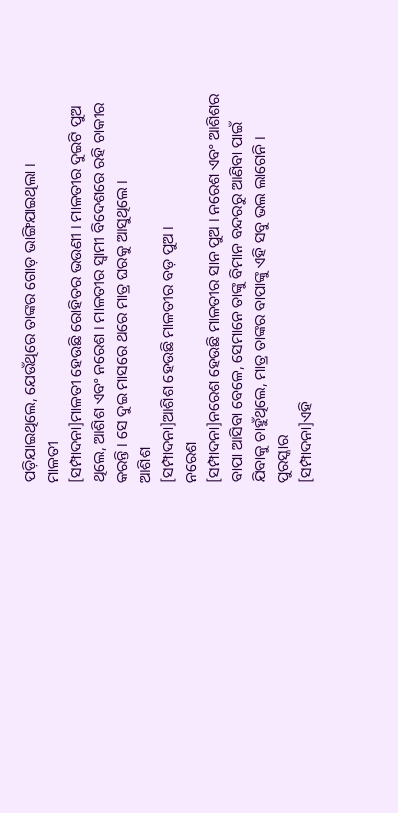ପଡ଼ିଯାଇଥିଲେ, ଯେଉଁଥିରେ ତାଙ୍କର ଗୋଡ଼ ଭାଙ୍ଗିଯାଇଥିଲା ।
ମାଳତୀ
[ସମ୍ପାଦନା]ମାଳତୀ ହେଉଛି ରୋହିତର ଭଉଣୀ । ମାଳତୀର ଦୁଇଟି ପୁଅ ଥିଲେ, ଆଶିଶ ଏବଂ ନରେଶ । ମାଳତୀର ସ୍ୱାମୀ ବିଦେଶରେ ରହି ଚାକୀର କରନ୍ତି । ସେ ଦୁଇ ମାସରେ ଥରେ ମାତ୍ର ଘରକୁ ଆସୁଥିଲେ ।
ଆଶିଶ
[ସମ୍ପାଦନା]ଆଶିଶ ହେଉଛି ମାଳତୀର ବଡ଼ ପୁଅ ।
ନରେଶ
[ସମ୍ପାଦନା]ନରେଶ ହେଉଛି ମାଳତୀର ସାନ ପୁଅ । ନରେଶ ଏବଂ ଆଶିଶର ବାପା ଆସିବା ବେଳେ, ସେମାନେ ତାଙ୍କୁ ବିମାନ ବନ୍ଦରରୁ ଆଣିବା ପାଇଁ ଯିବାକୁ ଚାହୁଁଥିଲେ, ମାତ୍ର ତାଙ୍କର ବାପାଙ୍କୁ ଏହି ସବୁ ଭଲ ଲାଗେନି ।
ପୁରସ୍କାର
[ସମ୍ପାଦନା]ଏହି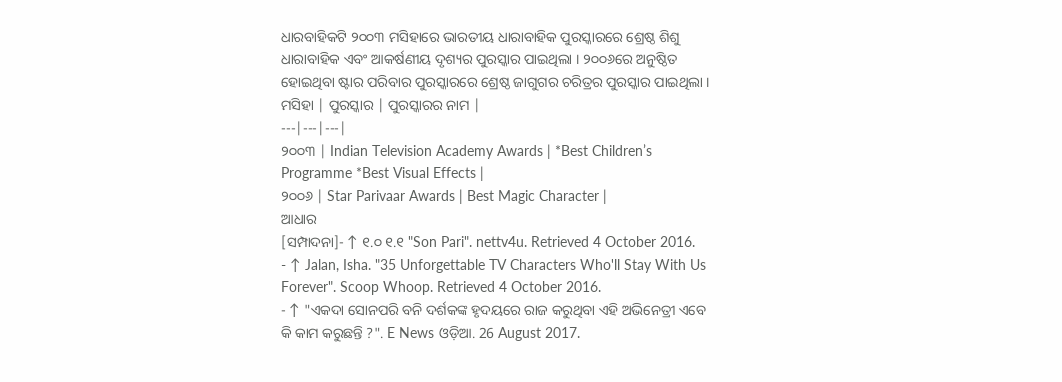ଧାରବାହିକଟି ୨୦୦୩ ମସିହାରେ ଭାରତୀୟ ଧାରାବାହିକ ପୁରସ୍କାରରେ ଶ୍ରେଷ୍ଠ ଶିଶୁ ଧାରାବାହିକ ଏବଂ ଆକର୍ଷଣୀୟ ଦୃଶ୍ୟର ପୁରସ୍କାର ପାଇଥିଲା । ୨୦୦୬ରେ ଅନୁଷ୍ଠିତ ହୋଇଥିବା ଷ୍ଟାର ପରିବାର ପୁରସ୍କାରରେ ଶ୍ରେଷ୍ଠ ଜାଗୁଗର ଚରିତ୍ରର ପୁରସ୍କାର ପାଇଥିଲା ।
ମସିହା | ପୁରସ୍କାର | ପୁରସ୍କାରର ନାମ |
---|---|---|
୨୦୦୩ | Indian Television Academy Awards | *Best Children’s Programme *Best Visual Effects |
୨୦୦୬ | Star Parivaar Awards | Best Magic Character |
ଆଧାର
[ସମ୍ପାଦନା]- ↑ ୧.୦ ୧.୧ "Son Pari". nettv4u. Retrieved 4 October 2016.
- ↑ Jalan, Isha. "35 Unforgettable TV Characters Who'll Stay With Us Forever". Scoop Whoop. Retrieved 4 October 2016.
- ↑ "ଏକଦା ସୋନପରି ବନି ଦର୍ଶକଙ୍କ ହୃଦୟରେ ରାଜ କରୁଥିବା ଏହି ଅଭିନେତ୍ରୀ ଏବେ କି କାମ କରୁଛନ୍ତି ?". E News ଓଡ଼ିଆ. 26 August 2017.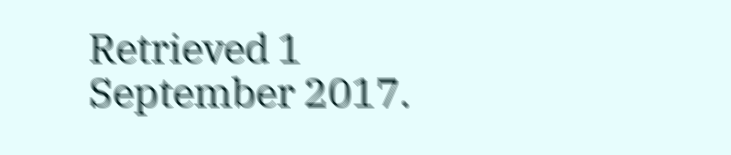Retrieved 1 September 2017.